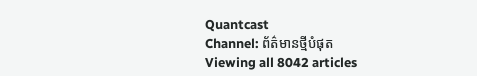Quantcast
Channel: ព័ត៌មានថ្មីបំផុត
Viewing all 8042 articles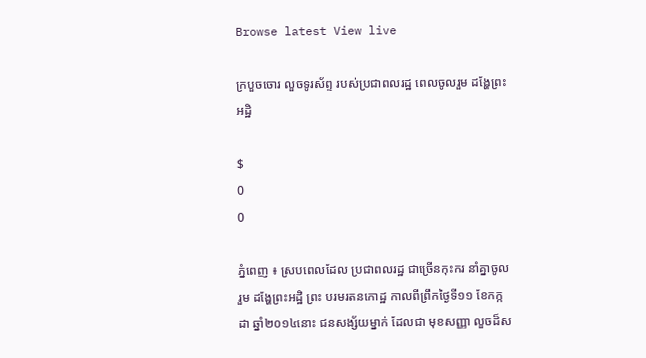Browse latest View live

ក្របួចចោរ លួចទូរស័ព្ទ របស់ប្រជាពលរដ្ឋ ពេលចូលរួម ដង្ហែព្រះអដ្ឋិ

$
0
0

ភ្នំពេញ ៖ ស្របពេលដែល ប្រជាពលរដ្ឋ ជាច្រើនកុះករ នាំគ្នាចូលរួម ដង្ហែព្រះអដ្ឋិ ព្រះ បរមរតនកោដ្ឋ កាលពីព្រឹកថ្ងៃទី១១ ខែកក្កដា ឆ្នាំ២០១៤នោះ ជនសង្ស័យម្នាក់ ដែលជា មុខសញ្ញា លួចដ៏ស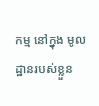កម្ម នៅក្នុង មូលដ្ឋានរបស់ខ្លួន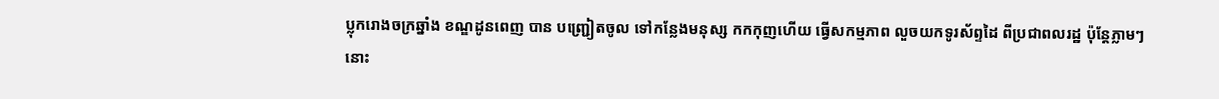ប្លុករោងចក្រឆ្នាំង ខណ្ឌដូនពេញ បាន បញ្ជ្រៀតចូល ទៅកន្លែងមនុស្ស កកកុញហើយ ធ្វើសកម្មភាព លួចយកទូរស័ព្ទដៃ ពីប្រជាពលរដ្ឋ ប៉ុន្ដែភ្លាមៗនោះ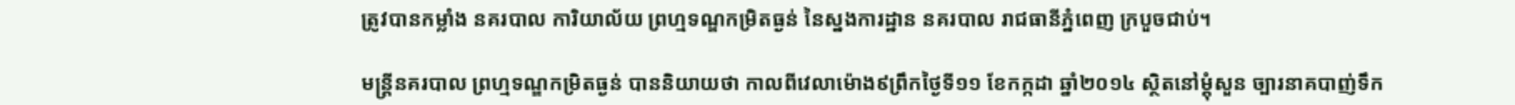ត្រូវបានកម្លាំង នគរបាល ការិយាល័យ ព្រហ្មទណ្ឌកម្រិតធ្ងន់ នៃស្នងការដ្ឋាន នគរបាល រាជធានីភ្នំពេញ ក្របួចជាប់។

មន្ដ្រីនគរបាល ព្រហ្មទណ្ឌកម្រិតធ្ងន់ បាននិយាយថា កាលពីវេលាម៉ោង៩ព្រឹកថ្ងៃទី១១ ខែកក្កដា ឆ្នាំ២០១៤ ស្ថិតនៅម្ដុំសួន ច្បារនាគបាញ់ទឹក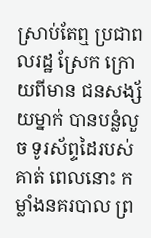ស្រាប់តែឮ ប្រជាពលរដ្ឋ ស្រែក ក្រោយពីមាន ជនសង្ស័យម្នាក់ បានបន្លំលួច ទូរស័ព្ទដៃរបស់គាត់ ពេលនោះ កម្លាំងនគរបាល ព្រ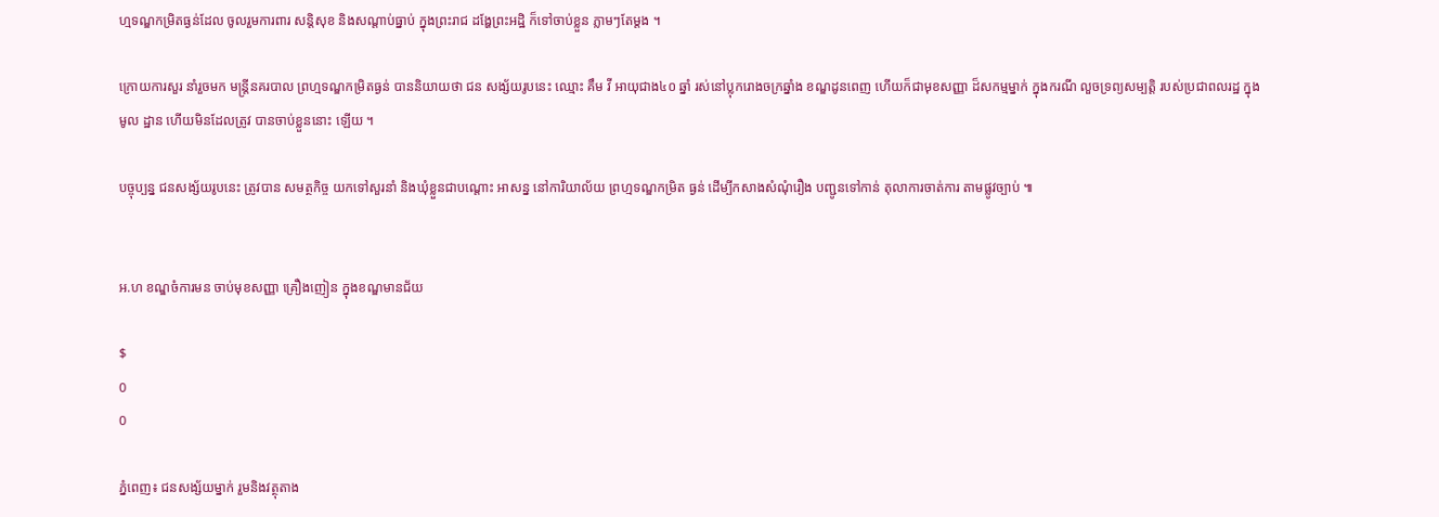ហ្មទណ្ឌកម្រិតធ្ងន់ដែល ចូលរួមការពារ សន្ដិសុខ និងសណ្ដាប់ធ្នាប់ ក្នុងព្រះរាជ ដង្ហែព្រះអដ្ឋិ ក៏ទៅចាប់ខ្លួន ភ្លាមៗតែម្ដង ។

ក្រោយការសួរ នាំរួចមក មន្ដ្រីនគរបាល ព្រហ្មទណ្ឌកម្រិតធ្ងន់ បាននិយាយថា ជន សង្ស័យរូបនេះ ឈ្មោះ គឹម វី អាយុជាង៤០ ឆ្នាំ រស់នៅប្លុករោងចក្រឆ្នាំង ខណ្ឌដូនពេញ ហើយក៏ជាមុខសញ្ញា ដ៏សកម្មម្នាក់ ក្នុងករណី លួចទ្រព្យសម្បត្ដិ របស់ប្រជាពលរដ្ឋ ក្នុងមូល ដ្ឋាន ហើយមិនដែលត្រូវ បានចាប់ខ្លួននោះ ឡើយ ។

បច្ចុប្បន្ន ជនសង្ស័យរូបនេះ ត្រូវបាន សមត្ថកិច្ច យកទៅសួរនាំ និងឃុំខ្លួនជាបណ្ដោះ អាសន្ន នៅការិយាល័យ ព្រហ្មទណ្ឌកម្រិត ធ្ងន់ ដើម្បីកសាងសំណុំរឿង បញ្ជូនទៅកាន់ តុលាការចាត់ការ តាមផ្លូវច្បាប់ ៕


អ.ហ ខណ្ឌចំការមន ចាប់មុខសញ្ញា គ្រឿងញៀន ក្នុងខណ្ឌមានជ័យ

$
0
0

ភ្នំពេញ៖ ជនសង្ស័យម្នាក់ រួមនិងវត្ថុតាង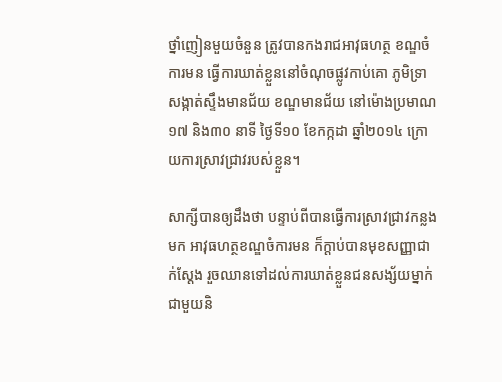ថ្នាំញៀនមួយចំនួន ត្រូវបានកងរាជអាវុធហត្ថ ខណ្ឌចំការមន ធ្វើការឃាត់ខ្លួននៅចំណុចផ្លូវកាប់គោ ភូមិទ្រា សង្កាត់ស្ទឹងមានជ័យ ខណ្ឌមានជ័យ នៅម៉ោងប្រមាណ១៧ និង៣០ នាទី ថ្ងៃទី១០ ខែកក្កដា ឆ្នាំ២០១៤ ក្រោយការស្រាវជ្រាវរបស់ខ្លួន។

សាក្សីបានឲ្យដឹងថា បន្ទាប់ពីបានធ្វើការស្រាវជ្រាវកន្លងមក អាវុធហត្ថខណ្ឌចំការមន ក៏ក្តាប់បានមុខសញ្ញាជាក់ស្តែង រួចឈានទៅដល់ការឃាត់ខ្លួនជនសង្ស័យម្នាក់ ជាមួយនិ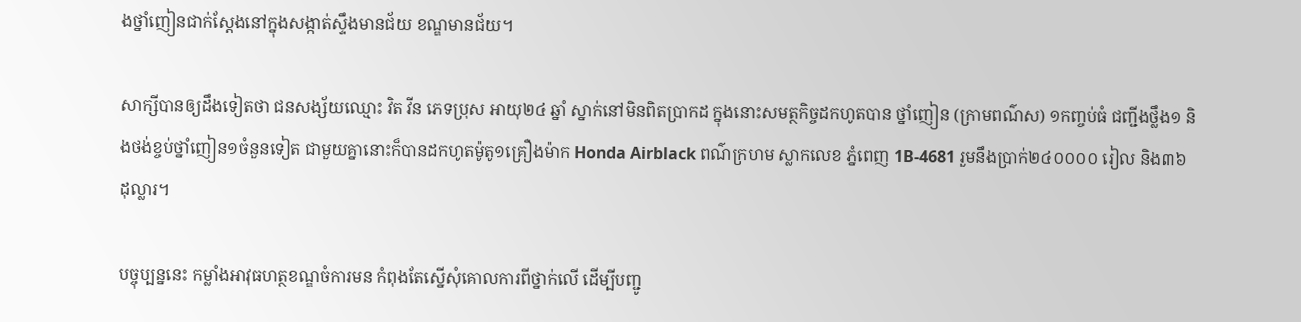ងថ្នាំញៀនជាក់ស្តែងនៅក្នុងសង្កាត់ស្ទឹងមានជ័យ ខណ្ឌមានជ័យ។

សាក្សីបានឲ្យដឹងទៀតថា ជនសង្ស័យឈ្មោះ វិត វីន ភេទប្រុស អាយុ២៤ ឆ្នាំ ស្នាក់នៅមិនពិតប្រាកដ ក្នុងនោះសមត្ថកិច្ចដកហូតបាន ថ្នាំញៀន (ក្រាមពណ៌ស) ១កញ្ចប់ធំ ជញ្ជីងថ្លឹង១ និងថង់ខ្ចប់ថ្នាំញៀន១ចំនួនទៀត ជាមួយគ្នានោះក៏បានដកហូតម៉ូតូ១គ្រឿងម៉ាក Honda Airblack ពណ៌ក្រហម ស្លាកលេខ ភ្នំពេញ 1B-4681 រួមនឹងប្រាក់២៤០០០០ រៀល និង៣៦ ដុល្លារ។

បច្ចុប្បន្ននេះ កម្លាំងអាវុធហត្ថខណ្ឌចំការមន កំពុងតែស្នើសុំគោលការពីថ្នាក់លើ ដើម្បីបញ្ជូ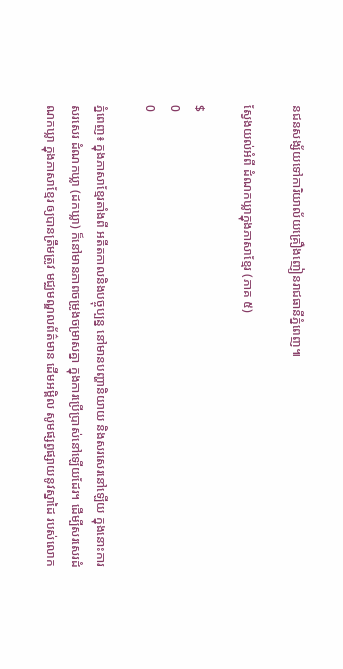នជនសង្ស័យទៅការិយាល័យគ្រឿងញៀនរាជធានីភ្នំពេញ៕

ស្វែងយល់អំពី ដំណកឃ្លាក្នុងភាសាខ្មែរ (ភាគ ៥)

$
0
0

ភ្នំពេញ៖ ក្នុងភាសាខ្មែរតាំងពី អតីតកាលនិងបច្ចុប្បន្ន នៅមានបញ្ហានិយាយ និងសរសេរនៅឡើយ ក្នុងនោះការសរសេរ ដំណកឃ្លា (ដកឃ្លា) ក៏នៅមានភាពចម្រូងចម្រាសគ្នា ក្នុងការប្រើប្រាស់នៅឡើយដែរ។ ដើម្បីសរសេរដំណកឃ្លា ក្នុងភាសាខ្មែរ ឲ្យបានត្រឹមត្រូវ មជ្ឈមណ្ឌលព័ត៌មាន ដើមអម្ពិល សូមផ្សព្វផ្សាយនូវស្នាដៃ របស់លោក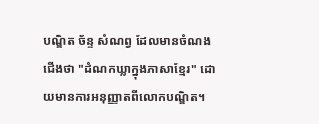បណ្ឌិត ច័ន្ទ សំណព្វ ដែលមានចំណងជើងថា "ដំណកឃ្លាក្នុងភាសាខ្មែរ" ដោយមានការអនុញ្ញាតពីលោកបណ្ឌិត។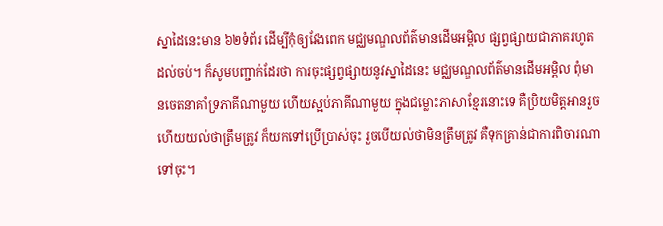ស្នាដៃនេះមាន ៦២ទំព័រ ដើម្បីកុំឲ្យវែងពេក មជ្ឈមណ្ឌលព័ត៌មានដើមអម្ពិល ផ្សព្វផ្សាយជាភាគរហូតដល់ចប់។ ក៏សូមបញ្ជាក់ដែរថា ការចុះផ្សព្វផ្សាយនូវស្នាដៃនេះ មជ្ឈមណ្ឌលព័ត៌មានដើមអម្ពិល ពុំមានចេតនាគាំទ្រភាគីណាមួយ ហើយស្អប់ភាគីណាមួយ ក្នុងជម្លោះភាសាខ្មែរនោះទេ គឺប្រិយមិត្តអានរួច ហើយយល់ថាត្រឹមត្រូវ ក៏យកទៅប្រើប្រាស់ចុះ រួចបើយល់ថាមិនត្រឹមត្រូវ គឺទុកគ្រាន់ជាការពិចារណាទៅចុះ។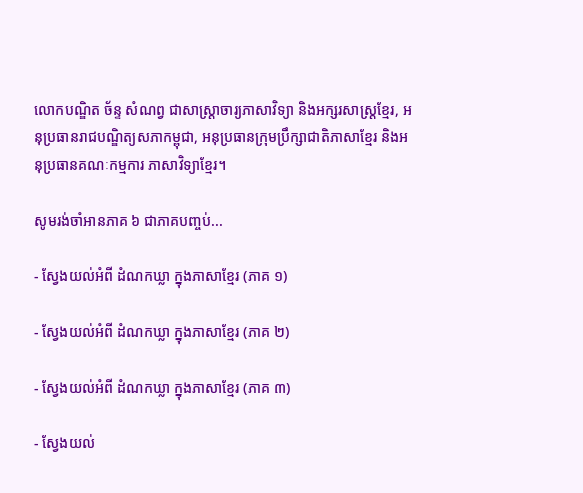លោកបណ្ឌិត ច័ន្ទ សំណព្វ ជាសាស្រ្តាចារ្យភាសាវិទ្យា និងអក្សរសាស្ត្រខ្មែរ, អនុប្រធានរាជបណ្ឌិត្យសភាកម្ពុជា, អនុប្រធានក្រុមប្រឹក្សាជាតិភាសាខ្មែរ និងអនុប្រធានគណៈកម្មការ ភាសាវិទ្យាខ្មែរ។

សូមរង់ចាំអានភាគ ៦ ជាភាគបញ្ចប់...

- ស្វែងយល់អំពី ដំណកឃ្លា ក្នុងភាសាខ្មែរ (ភាគ ១)

- ស្វែងយល់អំពី ដំណកឃ្លា ក្នុងភាសាខ្មែរ (ភាគ ២)

- ស្វែងយល់អំពី ដំណកឃ្លា ក្នុងភាសាខ្មែរ (ភាគ ៣)

- ស្វែងយល់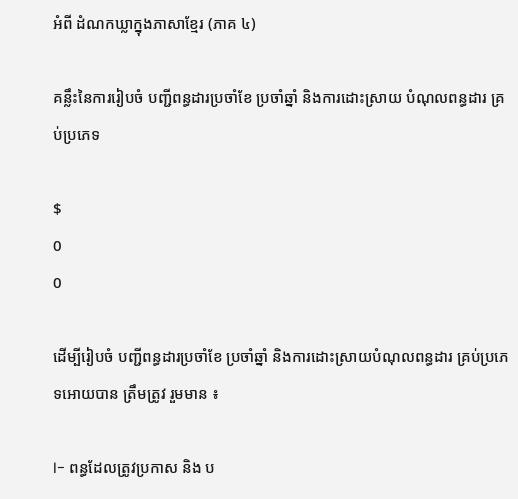អំពី ដំណកឃ្លាក្នុងភាសាខ្មែរ (ភាគ ៤)

គន្លឹះនៃការរៀបចំ បញ្ជីពន្ធដារប្រចាំខែ ប្រចាំឆ្នាំ និងការដោះស្រាយ បំណុលពន្ធដារ គ្រប់ប្រភេទ

$
0
0

ដើម្បីរៀបចំ បញ្ជីពន្ធដារប្រចាំខែ ប្រចាំឆ្នាំ និងការដោះស្រាយបំណុលពន្ធដារ គ្រប់ប្រភេទអោយបាន ត្រឹមត្រូវ រួមមាន ៖

I- ពន្ធដែលត្រូវប្រកាស និង ប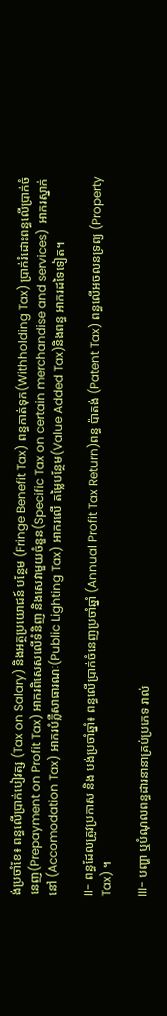ង់ប្រចាំខែ៖ ពន្ធលើប្រាក់បៀវត្ស (Tax on Salary) និងអត្ថប្រយោជន៍ បន្ថែម (Fringe Benefit Tax) ពន្ធកាត់ទុក(Withholding Tax) ប្រាក់រំដោះពន្ធលើប្រាក់ចំនេញ(Prepayment on Profit Tax) អាករពិសេសលើទំនិញ និងសេវាមួយចំនួន(Specific Tax on certain merchandise and services)  អាករស្នាក់នៅ (Accomodation Tax) អាករបំភ្លឺសាធារណៈ(Public Lighting Tax) អាករលើ តម្លៃបន្ថែម(Value Added Tax)និងពន្ធ អាករដទៃទៀត។

II- ពន្ធដែលត្រូវប្រកាស និង បង់ប្រចាំឆ្នាំ៖ ពន្ធលើប្រាក់ចំនេញប្រចាំឆ្នាំ (Annual Profit Tax Return)ពន្ធ ប៉ាតង់ (Patent Tax) ពន្ធលើអចលនទ្រព្យ (Property Tax) ។

III- បញ្ហា ឬបំណុលពន្ធដារនានាគ្រប់ប្រភេទ រាល់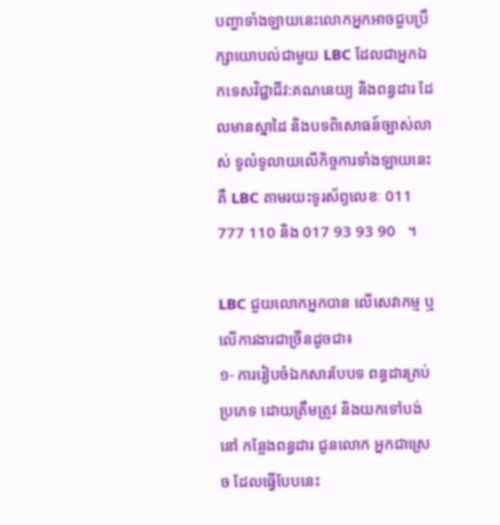បញ្ហាទាំងឡាយនេះលោកអ្នកអាចជួបប្រឹក្សាយោបល់ជាមួយ LBC ដែលជាអ្នកឯកទេសវិជ្ជាជីវ:គណនេយ្យ និងពន្ធដារ ដែលមានស្នាដៃ និងបទពិសោធន៍ច្បាស់លាស់ ទូលំទូលាយលើកិច្ចការទាំងឡាយនេះ គឺ LBC តាមរយះទូរស័ព្ទលេខៈ 011 777 110 និង 017 93 93 90   ។

LBC ជួយលោកអ្នកបាន លើសេវាកម្ម ឬលើការងារជាច្រីនដូចជា៖
១- ការរៀបចំឯកសារបែបទ ពន្ធដារគ្រប់ប្រភេទ ដោយត្រឹមត្រូវ និងយកទៅបង់នៅ កន្លែងពន្ធដារ ជូនលោក អ្នកជាស្រេច ដែលធ្វើបែបនេះ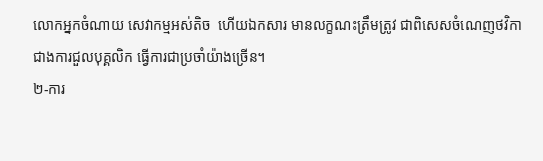លោកអ្នកចំណាយ សេវាកម្មអស់តិច  ហើយឯកសារ មានលក្ខណះត្រឹមត្រូវ ជាពិសេសចំណេញថវិកា ជាងការជួលបុគ្គលិក ធ្វើការជាប្រចាំយ៉ាងច្រើន។
២-ការ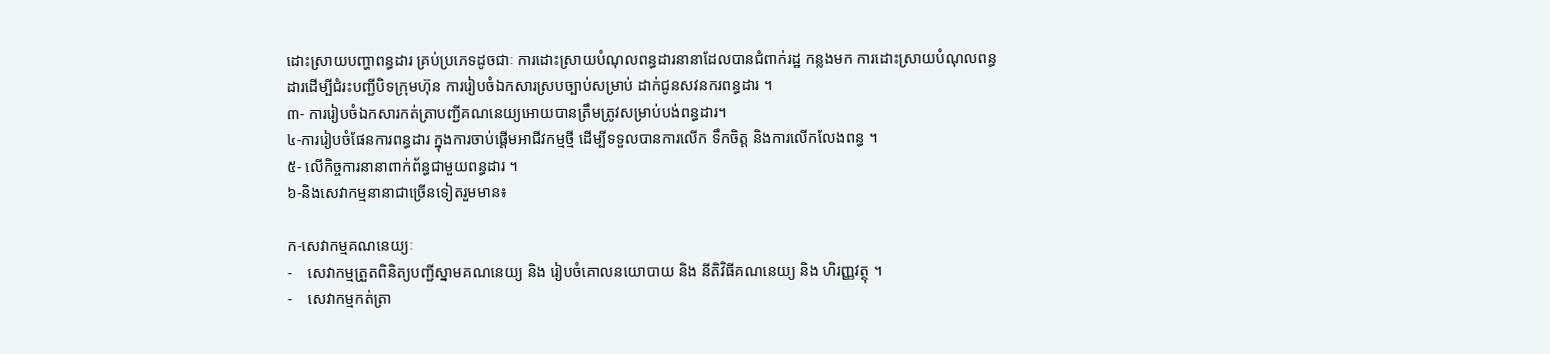ដោះស្រាយបញ្ហាពន្ធដារ គ្រប់ប្រភេទដូចជាៈ ការដោះស្រាយបំណុលពន្ធដារនានាដែលបានជំពាក់រដ្ឋ កន្លងមក ការដោះស្រាយបំណុលពន្ធដារដើម្បីជំរះបញ្ជីបិទក្រុមហ៊ុន ការរៀបចំឯកសារស្របច្បាប់សម្រាប់ ដាក់ជូនសវនករពន្ធដារ ។
៣- ការរៀបចំឯកសារកត់ត្រាបញ្ជីគណនេយ្យអោយបានត្រឹមត្រូវសម្រាប់បង់ពន្ធដារ។
៤-ការរៀបចំផែនការពន្ធដារ ក្នុងការចាប់ផ្តើមអាជីវកម្មថី្ម ដើម្បីទទួលបានការលើក ទឹកចិត្ត និងការលើកលែងពន្ធ ។
៥- លើកិច្ចការនានាពាក់ព័ន្ធជាមួយពន្ធដារ ។
៦-និងសេវាកម្មនានាជាច្រើនទៀតរួមមាន៖

ក-សេវាកម្មគណនេយ្យៈ
-    សេវាកម្មត្រួតពិនិត្យបញ្ជីស្នាមគណនេយ្យ និង រៀបចំគោលនយោបាយ និង នីតិវិធីគណនេយ្យ និង ហិរញ្ញវត្ថុ ។
-    សេវាកម្មកត់ត្រា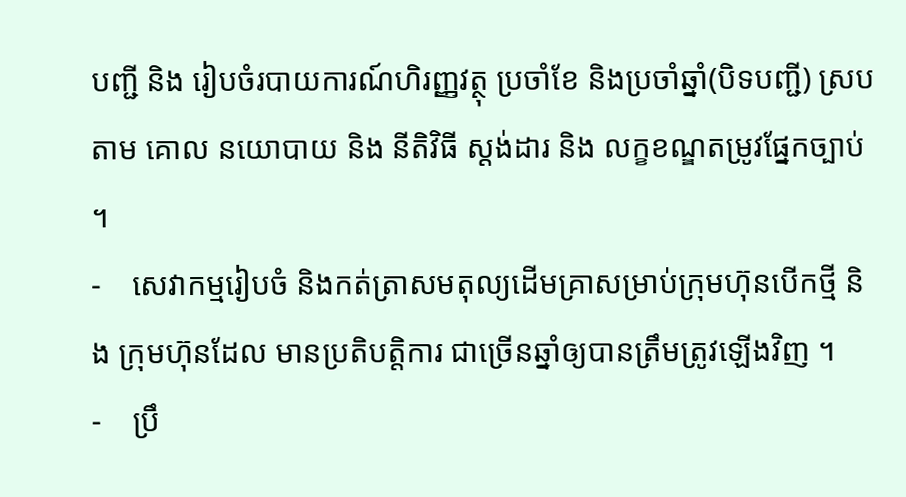បញ្ជី និង រៀបចំរបាយការណ៍ហិរញ្ញវត្ថុ ប្រចាំខែ និងប្រចាំឆ្នាំ(បិទបញ្ជី) ស្របតាម គោល នយោបាយ និង នីតិវិធី ស្តង់ដារ និង លក្ខខណ្ឌតម្រូវផ្នែកច្បាប់ ។
-    សេវាកម្មរៀបចំ និងកត់ត្រាសមតុល្យដើមគ្រាសម្រាប់ក្រុមហ៊ុនបើកថ្មី និង ក្រុមហ៊ុនដែល មានប្រតិបត្តិការ ជាច្រើនឆ្នាំឲ្យបានត្រឹមត្រូវឡើងវិញ ។
-    ប្រឹ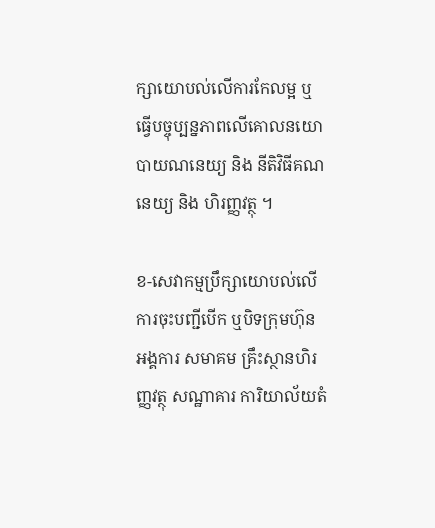ក្សាយោបល់លើការកែលម្អ ឬធ្វើបច្ចុប្បន្នភាពលើគោលនយោបាយណនេយ្យ និង នីតិវិធីគណនេយ្យ និង ហិរញ្ញវត្ថុ ។

ខ-សេវាកម្មប្រឹក្សាយោបល់លើការចុះបញ្ជីបើក ឬបិទក្រុមហ៊ុន អង្គការ សមាគម គ្រឹះស្ថានហិរញ្ញវត្ថុ សណ្ឋាគារ ការិយាល័យតំ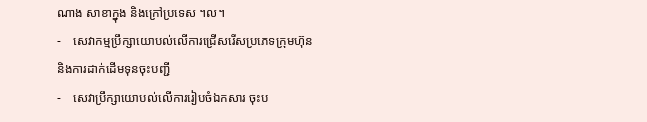ណាង សាខាក្នុង និងក្រៅប្រទេស ។ល។
-    សេវាកម្មប្រឹក្សាយោបល់លើការជ្រើសរើសប្រភេទក្រុមហ៊ុន និងការដាក់ដើមទុនចុះបញ្ជី
-    សេវាប្រឹក្សាយោបល់លើការរៀបចំឯកសារ ចុះប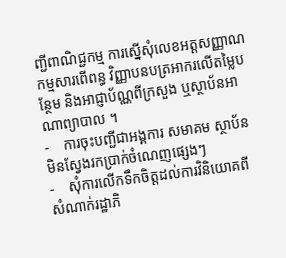ញ្ជីពាណិជ្ជកម្ម ការស្នើសុំលេខអត្តសញ្ញាណកម្មសារពើពន្ធ វិញ្ញាបនបត្រអាករលើតម្លៃបន្ថែម និងអាជ្ញាប័ណ្ណពីក្រសួង ឬស្ថាប័នអាណាព្យាបាល ។
-    ការចុះបញ្ជីជាអង្គការ សមាគម ស្ថាប័នមិនស្វែងរកប្រាក់ចំណេញផ្សេងៗ
-    សុំការលើកទឹកចិត្តដល់ការវិនិយោគពីសំណាក់រដ្ឋាភិ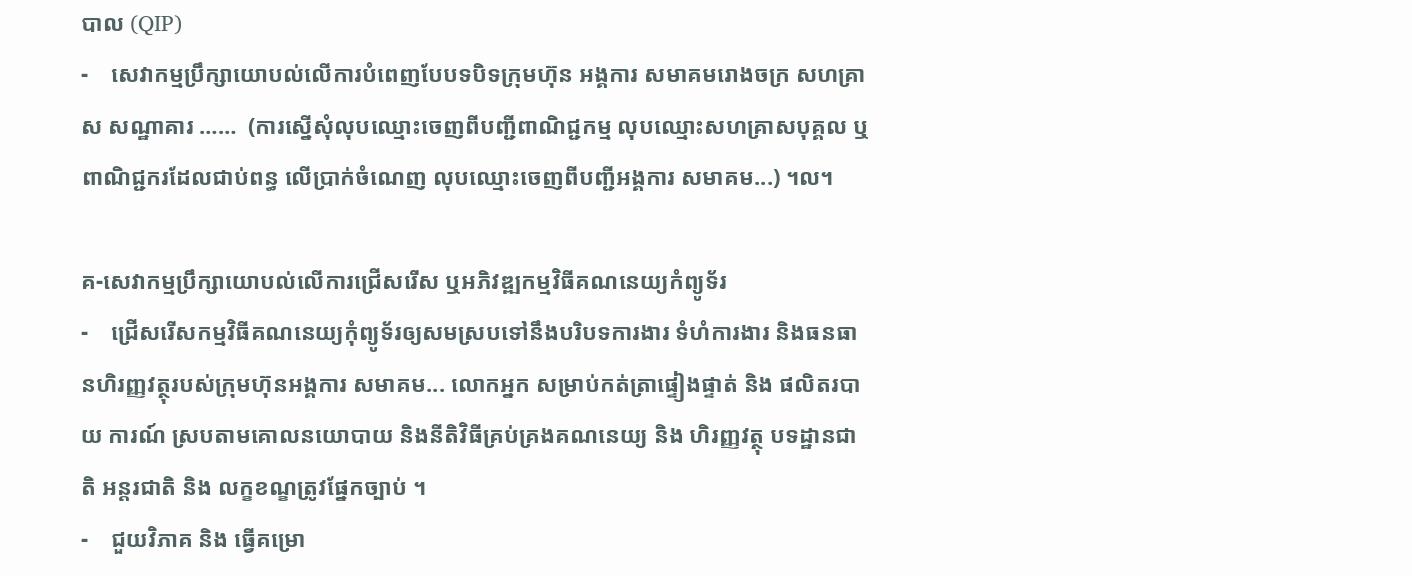បាល (QIP)
-    សេវាកម្មប្រឹក្សាយោបល់លើការបំពេញបែបទបិទក្រុមហ៊ុន អង្គការ សមាគមរោងចក្រ សហគ្រាស សណ្ឋាគារ ……  (ការស្នើសុំលុបឈ្មោះចេញពីបញ្ជីពាណិជ្ជកម្ម លុបឈ្មោះសហគ្រាសបុគ្គល ឬពាណិជ្ជករដែលជាប់ពន្ធ លើប្រាក់ចំណេញ លុបឈ្មោះចេញពីបញ្ជីអង្គការ សមាគម...) ។ល។

គ-សេវាកម្មប្រឹក្សាយោបល់លើការជ្រើសរើស ឬអភិវឌ្ឍកម្មវិធីគណនេយ្យកំព្យូទ័រ
-    ជ្រើសរើសកម្មវិធីគណនេយ្យកុំព្យូទ័រឲ្យសមស្របទៅនឹងបរិបទការងារ ទំហំការងារ និងធនធានហិរញ្ញវត្ថុរបស់ក្រុមហ៊ុនអង្គការ សមាគម... លោកអ្នក សម្រាប់កត់ត្រាផ្ទៀងផ្ទាត់ និង ផលិតរបាយ ការណ៍ ស្របតាមគោលនយោបាយ និងនីតិវិធីគ្រប់គ្រងគណនេយ្យ និង ហិរញ្ញវត្ថុ បទដ្ឋានជាតិ អន្តរជាតិ និង លក្ខខណ្ខត្រូវផ្នែកច្បាប់ ។
-    ជួយវិភាគ និង ធ្វើគម្រោ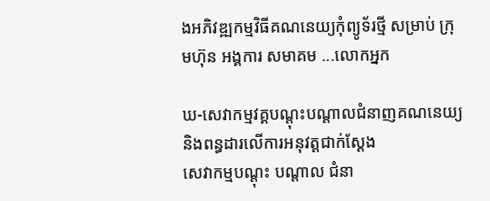ងអភិវឌ្ឍកម្មវិធីគណនេយ្យកុំព្យូទ័រថ្មី សម្រាប់ ក្រុមហ៊ុន អង្គការ សមាគម ...លោកអ្នក

ឃ-សេវាកម្មវគ្គបណ្តុះបណ្តាលជំនាញគណនេយ្យ និងពន្ធដារលើការអនុវត្តជាក់ស្តែង
សេវាកម្មបណ្តុះ បណ្តាល ជំនា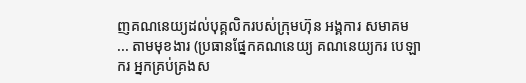ញគណនេយ្យដល់បុគ្គលិករបស់ក្រុមហ៊ុន អង្គការ សមាគម ... តាមមុខងារ (ប្រធានផ្នែកគណនេយ្យ គណនេយ្យករ បេឡាករ អ្នកគ្រប់គ្រងស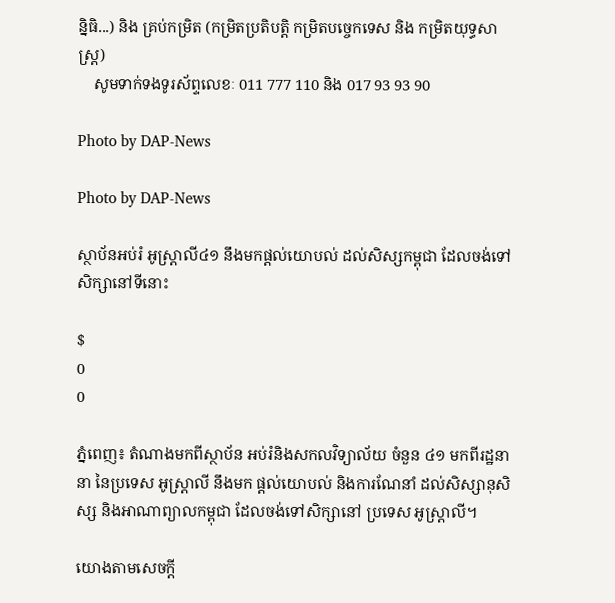ន្និធិ...) និង គ្រប់កម្រិត (កម្រិតប្រតិបត្តិ កម្រិតបច្ចេកទេស និង កម្រិតយុទ្ធសាស្រ្ត)
    សូមទាក់ទងទូរស័ព្ទលេខៈ 011 777 110 និង 017 93 93 90

Photo by DAP-News

Photo by DAP-News

ស្ថាប័នអប់រំ អូស្ត្រាលី៤១ នឹងមកផ្តល់យោបល់ ដល់សិស្សកម្ពុជា ដែលចង់ទៅ សិក្សានៅទីនោះ

$
0
0

ភ្នំពេញ៖ តំណាងមកពីស្ថាប័ន អប់រំនិងសកលវិទ្យាល័យ ចំនួន ៤១ មកពីរដ្ឋនានា នៃប្រទេស អូស្ត្រាលី នឹងមក ផ្តល់យោបល់ និងការណែនាំ ដល់សិស្សានុសិស្ស និងអាណាព្យាលកម្ពុជា ដែលចង់ទៅសិក្សានៅ ប្រទេស អូស្ត្រាលី។

យោងតាមសេចក្តី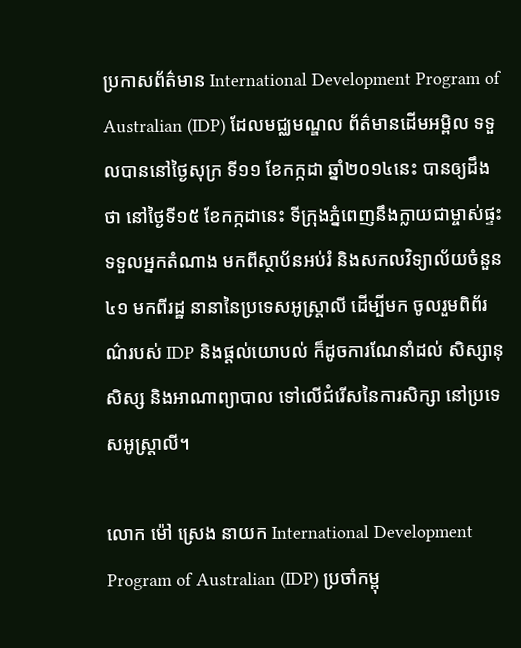ប្រកាសព័ត៌មាន International Development Program of Australian (IDP) ដែលមជ្ឈមណ្ឌល ព័ត៌មានដើមអម្ពិល ទទួលបាននៅថ្ងៃសុក្រ ទី១១ ខែកក្កដា ឆ្នាំ២០១៤នេះ បានឲ្យដឹងថា នៅថ្ងៃទី១៥ ខែកក្កដានេះ ទីក្រុងភ្នំពេញនឹងក្លាយជាម្ចាស់ផ្ទះ ទទួលអ្នកតំណាង មកពីស្ថាប័នអប់រំ និងសកលវិទ្យាល័យចំនួន ៤១ មកពីរដ្ឋ នានានៃប្រទេសអូស្ត្រាលី ដើម្បីមក ចូលរួមពិព័រណ៌របស់ IDP និងផ្តល់យោបល់ ក៏ដូចការណែនាំដល់ សិស្សានុសិស្ស និងអាណាព្យាបាល ទៅលើជំរើសនៃការសិក្សា នៅប្រទេសអូស្ត្រាលី។

លោក ម៉ៅ ស្រេង នាយក International Development Program of Australian (IDP) ប្រចាំកម្ពុ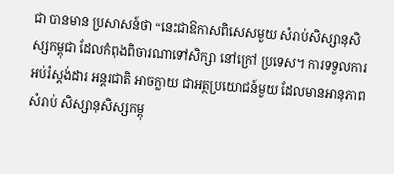ជា បានមាន ប្រសាសន៍ថា “នេះជាឱកាសពិសេសមួយ សំរាប់សិស្សានុសិស្សកម្ពុជា ដែលកំពុងពិចារណាទៅសិក្សា នៅក្រៅ ប្រទេស។ ការទទួលការអប់រំស្តង់ដារ អន្តរជាតិ អាចក្លាយ ជាអត្ថប្រយោជន៍មួយ ដែលមានអានុភាពសំរាប់ សិស្សានុសិស្សកម្ពុ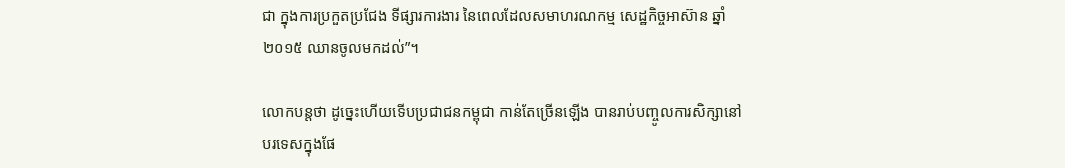ជា ក្នុងការប្រកួតប្រជែង ទីផ្សារការងារ នៃពេលដែលសមាហរណកម្ម សេដ្ឋកិច្ចអាស៊ាន ឆ្នាំ ២០១៥ ឈានចូលមកដល់”។

លោកបន្តថា ដូច្នេះហើយទើបប្រជាជនកម្ពុជា កាន់តែច្រើនឡើង បានរាប់បញ្ចូលការសិក្សានៅបរទេសក្នុងផែ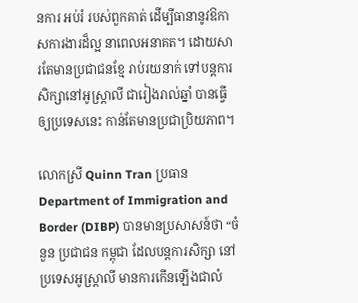នការ អប់រំ របស់ពួកគាត់ ដើម្បីធានានូវឱកាសការងារដ៏ល្អ នាពេលអនាគត។ ដោយសារតែមានប្រជាជនខ្មែ រាប់រយនាក់ ទៅបន្តការសិក្សានៅអូស្ត្រាលី ជារៀងរាល់ឆ្នាំ បានធ្វើឲ្យប្រទេសនេះ កាន់តែមានប្រជាប្រិយភាព។

លោកស្រី Quinn Tran ប្រធាន Department of Immigration and Border (DIBP) បានមានប្រសាសន៍ថា “ចំនួន ប្រជាជន កម្ពុជា ដែលបន្តការសិក្សា នៅប្រទេសអូស្ត្រាលី មានការកើនឡើងជាលំ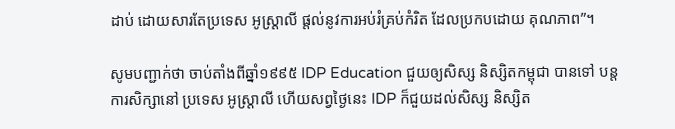ដាប់ ដោយសារតែប្រទេស អូស្ត្រាលី ផ្តល់នូវការអប់រំគ្រប់កំរិត ដែលប្រកបដោយ គុណភាព”។

សូមបញ្ជាក់ថា ចាប់តាំងពីឆ្នាំ១៩៩៥ IDP Education ជួយឲ្យសិស្ស និស្សិតកម្ពុជា បានទៅ បន្តការសិក្សានៅ ប្រទេស អូស្ត្រាលី ហើយសព្វថ្ងៃនេះ IDP ក៏ជួយដល់សិស្ស និស្សិត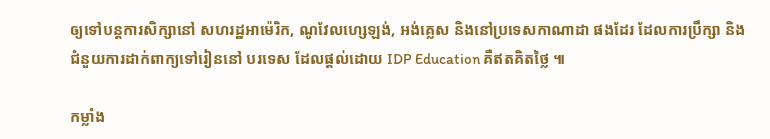ឲ្យទៅបន្តការសិក្សានៅ សហរដ្ឋអាម៉េរិក, ណូវែលហ្សេឡង់, អង់គ្លេស និងនៅប្រទេសកាណាដា ផងដែរ ដែលការប្រឹក្សា និងជំនួយការដាក់ពាក្យទៅរៀននៅ បរទេស ដែលផ្តល់ដោយ IDP Education គឺឥតគិតថ្លៃ ៕

កម្លាំង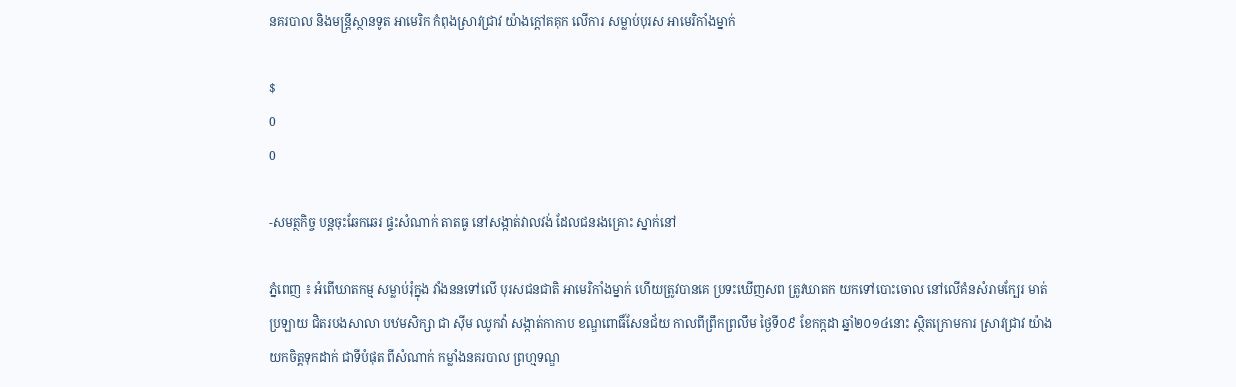នគរបាល និងមន្ដ្រីស្ថានទូត អាមេរិក កំពុងស្រាវជ្រាវ យ៉ាងក្ដៅគគុក លើការ សម្លាប់បុរស អាមេរិកាំងម្នាក់

$
0
0

-សមត្ថកិច្ច បន្ដចុះឆែកឆេរ ផ្ទះសំណាក់ តាតធូ នៅសង្កាត់វាលវង់ ដែលជនរងគ្រោះ ស្នាក់នៅ

ភ្នំពេញ ៖ អំពើឃាតកម្ម សម្លាប់រុំក្នុង វាំងននទៅលើ បុរសជនជាតិ អាមេរិកាំងម្នាក់ ហើយត្រូវបានគេ ប្រទះឃើញសព ត្រូវឃាតក យកទៅបោះចោល នៅលើគំនសំរាមក្បែរ មាត់ប្រឡាយ ជិតរបងសាលា បឋមសិក្សា ជា ស៊ីម ឈូកវ៉ា សង្កាត់កាកាប ខណ្ឌពោធិ៍សែនជ័យ កាលពីព្រឹកព្រលឹម ថ្ងៃទី០៩ ខែកក្កដា ឆ្នាំ២០១៤នោះ ស្ថិតក្រោមការ ស្រាវជ្រាវ យ៉ាងយកចិត្ដទុកដាក់ ជាទីបំផុត ពីសំណាក់ កម្លាំងនគរបាល ព្រហ្មទណ្ឌ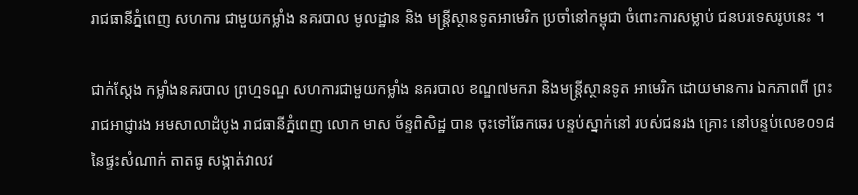រាជធានីភ្នំពេញ សហការ ជាមួយកម្លាំង នគរបាល មូលដ្ឋាន និង មន្ដ្រីស្ថានទូតអាមេរិក ប្រចាំនៅកម្ពុជា ចំពោះការសម្លាប់ ជនបរទេសរូបនេះ ។

ជាក់ស្ដែង កម្លាំងនគរបាល ព្រហ្មទណ្ឌ សហការជាមួយកម្លាំង នគរបាល ខណ្ឌ៧មករា និងមន្ដ្រីស្ថានទូត អាមេរិក ដោយមានការ ឯកភាពពី ព្រះរាជអាជ្ញារង អមសាលាដំបូង រាជធានីភ្នំពេញ លោក មាស ច័ន្ទពិសិដ្ឋ បាន ចុះទៅឆែកឆេរ បន្ទប់ស្នាក់នៅ របស់ជនរង គ្រោះ នៅបន្ទប់លេខ០១៨ នៃផ្ទះសំណាក់ តាតធូ សង្កាត់វាលវ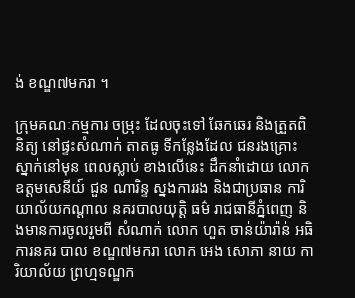ង់ ខណ្ឌ៧មករា ។

ក្រុមគណៈកម្មការ ចម្រុះ ដែលចុះទៅ ឆែកឆេរ និងត្រួតពិនិត្យ នៅផ្ទះសំណាក់ តាតធូ ទីកន្លែងដែល ជនរងគ្រោះស្នាក់នៅមុន ពេលស្លាប់ ខាងលើនេះ ដឹកនាំដោយ លោក ឧត្ដមសេនីយ៍ ជួន ណារិន្ទ ស្នងការរង និងជាប្រធាន ការិយាល័យកណ្ដាល នគរបាលយុត្ដិ ធម៌ រាជធានីភ្នំពេញ និងមានការចូលរួមពី សំណាក់ លោក ហួត ចាន់យ៉ារ៉ាន់ អធិការនគរ បាល ខណ្ឌ៧មករា លោក អេង សោភា នាយ ការិយាល័យ ព្រហ្មទណ្ឌក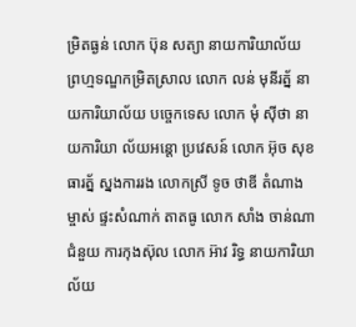ម្រិតធ្ងន់ លោក ប៊ុន សត្យា នាយការិយាល័យ ព្រហ្មទណ្ឌកម្រិតស្រាល លោក លន់ មុនីរត្ន័ នាយការិយាល័យ បច្ចេកទេស លោក មុំ ស៊ីថា នាយការិយា ល័យអន្ដោ ប្រវេសន៍ លោក អ៊ុច សុខធារត្ន័ ស្នងការរង លោកស្រី ទូច ថាឌី តំណាងម្ចាស់ ផ្ទះសំណាក់ តាតធូ លោក សាំង ចាន់ណា ជំនួយ ការកុងស៊ុល លោក អ៊ាវ រិទ្ធ នាយការិយា ល័យ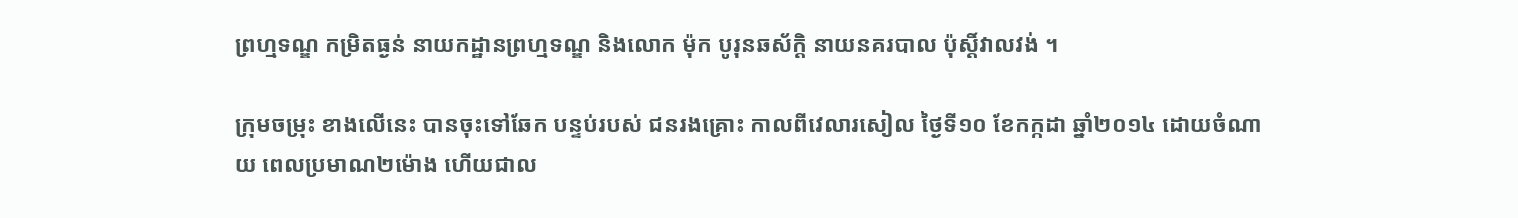ព្រហ្មទណ្ឌ កម្រិតធ្ងន់ នាយកដ្ឋានព្រហ្មទណ្ឌ និងលោក ម៉ុក បូរុនឆស័ក្ដិ នាយនគរបាល ប៉ុស្ដិ៍វាលវង់ ។

ក្រុមចម្រុះ ខាងលើនេះ បានចុះទៅឆែក បន្ទប់របស់ ជនរងគ្រោះ កាលពីវេលារសៀល ថ្ងៃទី១០ ខែកក្កដា ឆ្នាំ២០១៤ ដោយចំណាយ ពេលប្រមាណ២ម៉ោង ហើយជាល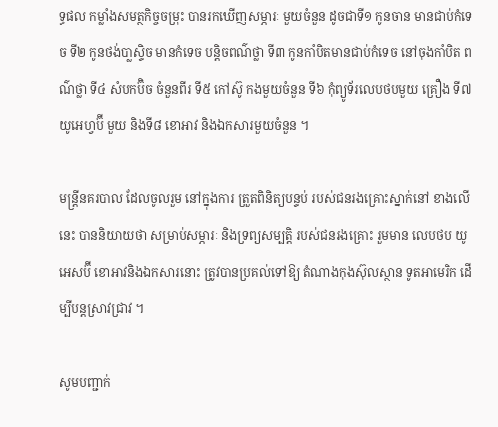ទ្ធផល កម្លាំងសមត្ថកិច្ចចម្រុះ បានរកឃើញសម្ភារៈ មួយចំនួន ដូចជាទី១ កូនចាន មានជាប់កំទេច ទី២ កូនថង់បា្លស្ទិច មានកំទេច បន្ដិចពណ៌ថ្លា ទី៣ កូនកាំបិតមានជាប់កំទេច នៅចុងកាំបិត ពណ៌ថ្លា ទី៤ សំបកប៊ិច ចំនួនពីរ ទី៥ កៅស៊ូ កងមួយចំនួន ទី៦ កុំព្យូទ័រលេបថបមួយ គ្រឿង ទី៧ យូអេហ្វប៊ី មួយ និងទី៨ ខោអាវ និងឯកសារមួយចំនួន ។

មន្ដ្រីនគរបាល ដែលចូលរួម នៅក្នុងការ ត្រួតពិនិត្យបន្ទប់ របស់ជនរងគ្រោះស្នាក់នៅ ខាងលើនេះ បាននិយាយថា សម្រាប់សម្ភារៈ និងទ្រព្យសម្បត្ដិ របស់ជនរងគ្រោះ រួមមាន លេបថប យូអេសប៊ី ខោអាវនិងឯកសារនោះ ត្រូវបានប្រគល់ទៅឱ្យ តំណាងកុងស៊ុលស្ថាន ទូតអាមេរិក ដើម្បីបន្ដស្រាវជ្រាវ ។

សូមបញ្ជាក់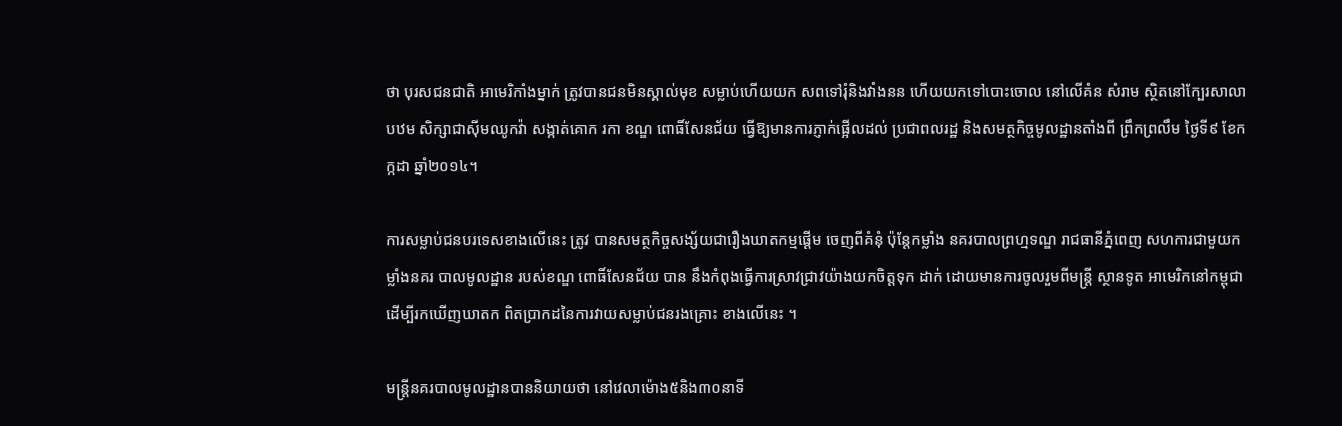ថា បុរសជនជាតិ អាមេរិកាំងម្នាក់ ត្រូវបានជនមិនស្គាល់មុខ សម្លាប់ហើយយក សពទៅរុំនិងវាំងនន ហើយយកទៅបោះចោល នៅលើគំន សំរាម ស្ថិតនៅក្បែរសាលាបឋម សិក្សាជាស៊ីមឈូកវ៉ា សង្កាត់គោក រកា ខណ្ឌ ពោធិ៍សែនជ័យ ធ្វើឱ្យមានការភ្ញាក់ផ្អើលដល់ ប្រជាពលរដ្ឋ និងសមត្ថកិច្ចមូលដ្ឋានតាំងពី ព្រឹកព្រលឹម ថ្ងៃទី៩ ខែកក្កដា ឆ្នាំ២០១៤។

ការសម្លាប់ជនបរទេសខាងលើនេះ ត្រូវ បានសមត្ថកិច្ចសង្ស័យជារឿងឃាតកម្មផ្ដើម ចេញពីគំនុំ ប៉ុន្ដែកម្លាំង នគរបាលព្រហ្មទណ្ឌ រាជធានីភ្នំពេញ សហការជាមួយកម្លាំងនគរ បាលមូលដ្ឋាន របស់ខណ្ឌ ពោធិ៍សែនជ័យ បាន នឹងកំពុងធ្វើការស្រាវជ្រាវយ៉ាងយកចិត្ដទុក ដាក់ ដោយមានការចូលរួមពីមន្ដ្រី ស្ថានទូត អាមេរិកនៅកម្ពុជា ដើម្បីរកឃើញឃាតក ពិតប្រាកដនៃការវាយសម្លាប់ជនរងគ្រោះ ខាងលើនេះ ។

មន្ដ្រីនគរបាលមូលដ្ឋានបាននិយាយថា នៅវេលាម៉ោង៥និង៣០នាទី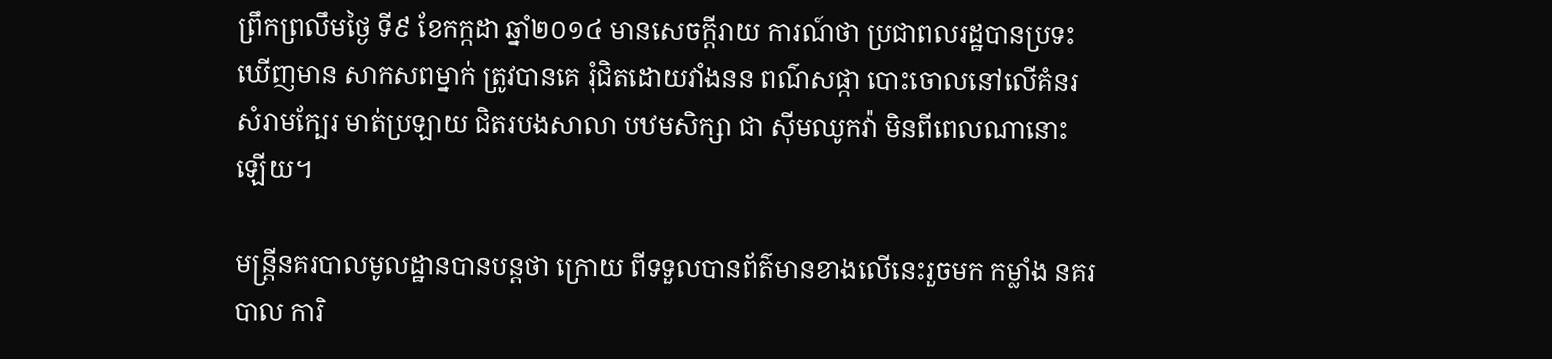ព្រឹកព្រលឹមថ្ងៃ ទី៩ ខែកក្កដា ឆ្នាំ២០១៤ មានសេចក្ដីរាយ ការណ៍ថា ប្រជាពលរដ្ឋបានប្រទះឃើញមាន សាកសពម្នាក់ ត្រូវបានគេ រុំជិតដោយវាំងនន ពណ៌សផ្កា បោះចោលនៅលើគំនរសំរាមក្បែរ មាត់ប្រឡាយ ជិតរបងសាលា បឋមសិក្សា ជា ស៊ីមឈូកវ៉ា មិនពីពេលណានោះឡើយ។

មន្ដ្រីនគរបាលមូលដ្ឋានបានបន្ដថា ក្រោយ ពីទទួលបានព័ត៌មានខាងលើនេះរួចមក កម្លាំង នគរបាល ការិ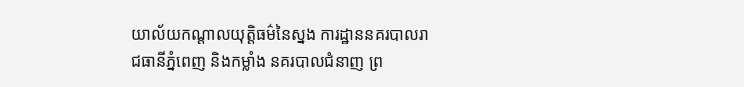យាល័យកណ្ដាលយុត្ដិធម៌នៃស្នង ការដ្ឋាននគរបាលរាជធានីភ្នំពេញ និងកម្លាំង នគរបាលជំនាញ ព្រ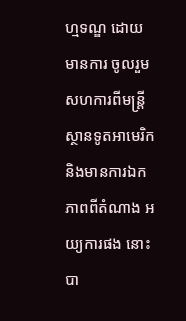ហ្មទណ្ឌ ដោយមានការ ចូលរួមសហការពីមន្ដ្រីស្ថានទូតអាមេរិក និងមានការឯកភាពពីតំណាង អយ្យការផង នោះ បា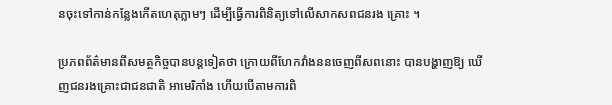នចុះទៅកាន់កន្លែងកើតហេតុភ្លាមៗ ដើម្បីធ្វើការពិនិត្យទៅលើសាកសពជនរង គ្រោះ ។

ប្រភពព័ត៌មានពីសមត្ថកិច្ចបានបន្ដទៀតថា ក្រោយពីហែកវាំងននចេញពីសពនោះ បានបង្ហាញឱ្យ ឃើញជនរងគ្រោះជាជនជាតិ អាមេរិកាំង ហើយបើតាមការពិ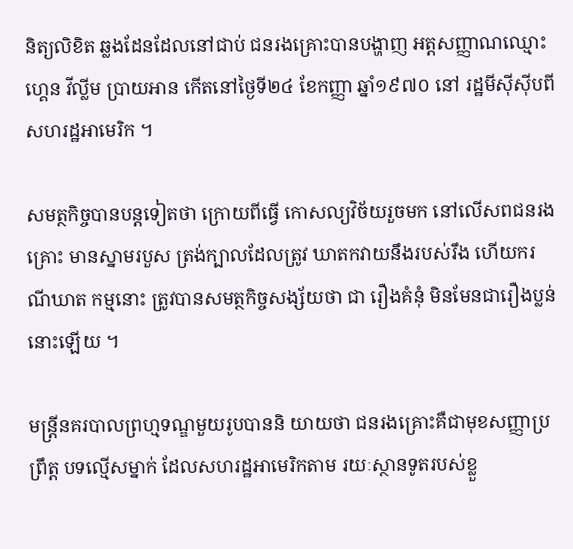និត្យលិខិត ឆ្លងដែនដែលនៅជាប់ ជនរងគ្រោះបានបង្ហាញ អត្ដសញ្ញាណឈ្មោះហ្គេន វីល្លីម ប្រាយអាន កើតនៅថ្ងៃទី២៤ ខែកញ្ញា ឆ្នាំ១៩៧០ នៅ រដ្ឋមីស៊ីស៊ីបពី សហរដ្ឋអាមេរិក ។

សមត្ថកិច្ចបានបន្ដទៀតថា ក្រោយពីធ្វើ កោសល្យវិច័យរួចមក នៅលើសពជនរង គ្រោះ មានស្នាមរបួស ត្រង់ក្បាលដែលត្រូវ ឃាតកវាយនឹងរបស់រឹង ហើយករណីឃាត កម្មនោះ ត្រូវបានសមត្ថកិច្ចសង្ស័យថា ជា រឿងគំនុំ មិនមែនជារឿងប្លន់នោះឡើយ ។

មន្ដ្រីនគរបាលព្រហ្មទណ្ឌមួយរូបបាននិ យាយថា ជនរងគ្រោះគឺជាមុខសញ្ញាប្រព្រឹត្ដ បទល្មើសម្នាក់ ដែលសហរដ្ឋអាមេរិកតាម រយៈស្ថានទូតរបស់ខ្លួ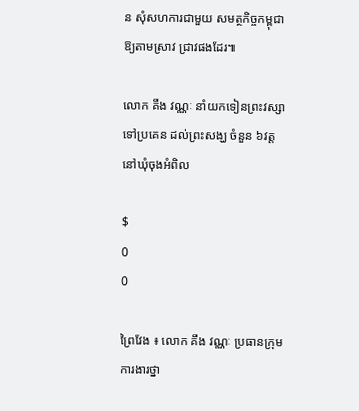ន សុំសហការជាមួយ សមត្ថកិច្ចកម្ពុជា ឱ្យតាមស្រាវ ជ្រាវផងដែរ៕

លោក គឹង វណ្ណៈ នាំយកទៀនព្រះវស្សា ទៅប្រគេន ដល់ព្រះសង្ឃ ចំនួន ៦វត្ដ នៅឃុំចុងអំពិល

$
0
0

ព្រៃវែង ៖ លោក គឹង វណ្ណៈ ប្រធានក្រុមការងារថ្នា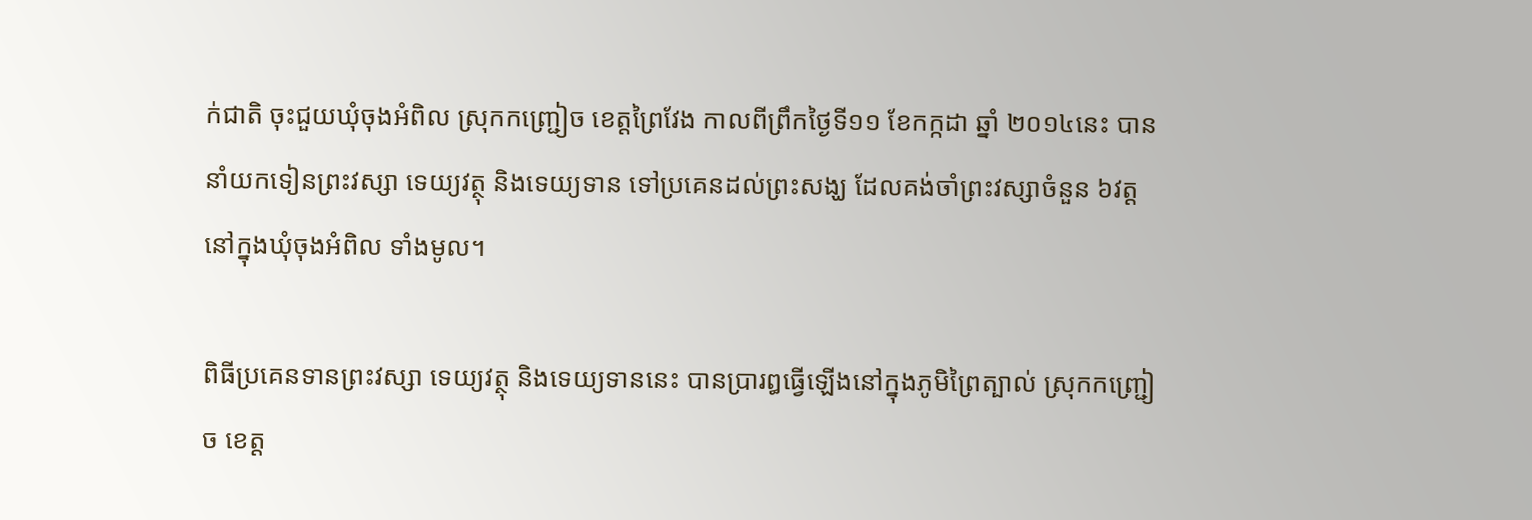ក់ជាតិ ចុះជួយឃុំចុងអំពិល ស្រុកកញ្ជ្រៀច ខេត្ដព្រៃវែង កាលពីព្រឹកថ្ងៃទី១១ ខែកក្កដា ឆ្នាំ ២០១៤នេះ បាននាំយកទៀនព្រះវស្សា ទេយ្យវត្ថុ និងទេយ្យទាន ទៅប្រគេនដល់ព្រះសង្ឃ ដែលគង់ចាំព្រះវស្សាចំនួន ៦វត្ដ នៅក្នុងឃុំចុងអំពិល ទាំងមូល។

ពិធីប្រគេនទានព្រះវស្សា ទេយ្យវត្ថុ និងទេយ្យទាននេះ បានប្រារឰធ្វើឡើងនៅក្នុងភូមិព្រៃត្បាល់ ស្រុកកញ្ជ្រៀច ខេត្ដ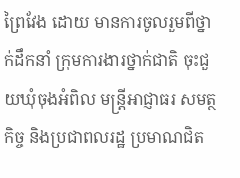ព្រៃវែង ដោយ មានការចូលរួមពីថ្នាក់ដឹកនាំ ក្រុមការងារថ្នាក់ជាតិ ចុះជួយឃុំចុងអំពិល មន្ដ្រីអាជ្ញាធរ សមត្ថកិច្ច និងប្រជាពលរដ្ឋ ប្រមាណជិត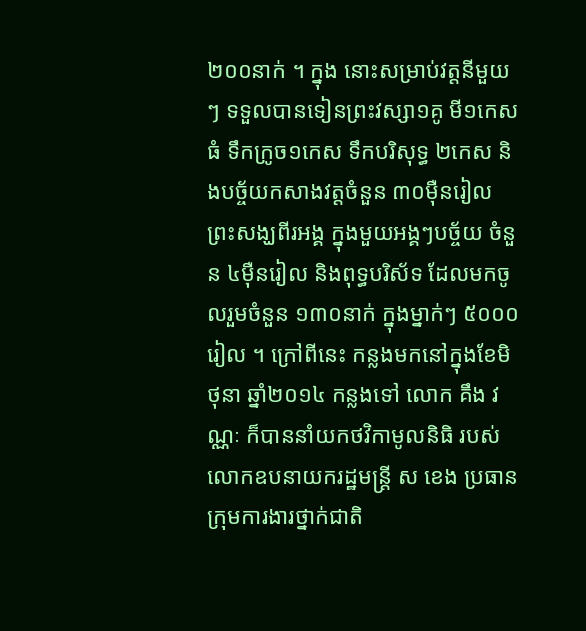២០០នាក់ ។ ក្នុង នោះសម្រាប់វត្ដនីមួយៗ ទទួលបានទៀនព្រះវស្សា១គូ មី១កេសធំ ទឹកក្រូច១កេស ទឹកបរិសុទ្ធ ២កេស និងបច្ច័យកសាងវត្ដចំនួន ៣០ម៉ឺនរៀល  ព្រះសង្ឃពីរអង្គ ក្នុងមួយអង្គៗបច្ច័យ ចំនួន ៤ម៉ឺនរៀល និងពុទ្ធបរិស័ទ ដែលមកចូលរួមចំនួន ១៣០នាក់ ក្នុងម្នាក់ៗ ៥០០០ រៀល ។ ក្រៅពីនេះ កន្លងមកនៅក្នុងខែមិថុនា ឆ្នាំ២០១៤ កន្លងទៅ លោក គឹង វណ្ណៈ ក៏បាននាំយកថវិកាមូលនិធិ របស់លោកឧបនាយករដ្ឋមន្ដ្រី ស ខេង ប្រធាន ក្រុមការងារថ្នាក់ជាតិ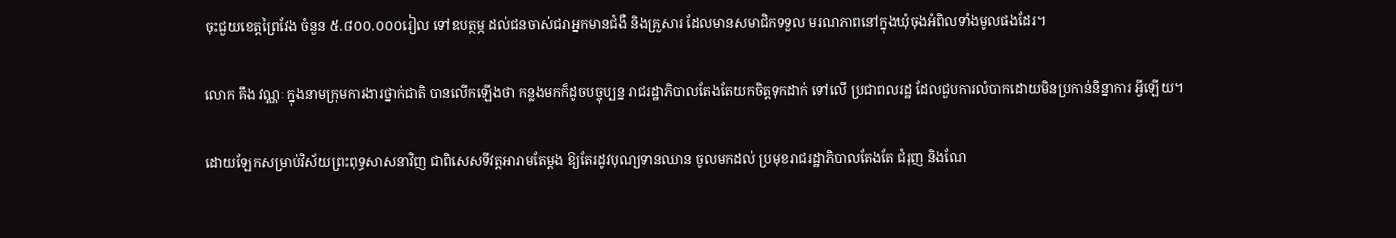ចុះជួយខេត្ដព្រៃវែង ចំនួន ៥.៨០០.០០០រៀល ទៅឧបត្ថម្ភ ដល់ជនចាស់ជរាអ្នកមានជំងឺ និងគ្រួសារ ដែលមានសមាជិកទទួល មរណភាពនៅក្នុងឃុំចុងអំពិលទាំងមូលផងដែរ។

លោក គឹង វណ្ណៈ ក្នុងនាមក្រុមការងារថ្នាក់ជាតិ បានលើកឡើងថា កន្លងមកក៏ដូចបច្ចុប្បន្ន រាជរដ្ឋាភិបាលតែងតែយកចិត្ដទុកដាក់ ទៅលើ ប្រជាពលរដ្ឋ ដែលជួបការលំបាកដោយមិនប្រកាន់និន្នាការ អ្វីឡើយ។

ដោយឡែកសម្រាប់វិស័យព្រះពុទ្ធសាសនាវិញ ជាពិសេសទីវត្ដអារាមតែម្ដង ឱ្យតែរដូវបុណ្យទានឈាន ចូលមកដល់ ប្រមុខរាជរដ្ឋាភិបាលតែងតែ ជំរុញ និងណែ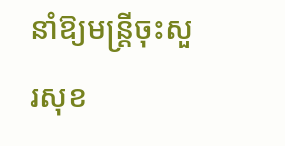នាំឱ្យមន្ដ្រីចុះសួរសុខ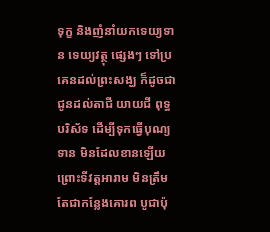ទុក្ខ និងញំនាំយកទេយ្យទាន ទេយ្យវត្ថុ ផ្សេងៗ ទៅប្រគេនដល់ព្រះសង្ឃ ក៏ដូចជាជូនដល់តាជី យាយជី ពុទ្ធបរិស័ទ ដើម្បីទុកធ្វើបុណ្យទាន មិនដែលខានឡើយ ព្រោះទីវត្ដអារាម មិនត្រឹមតែជាកន្លែងគោរព បូជាប៉ុ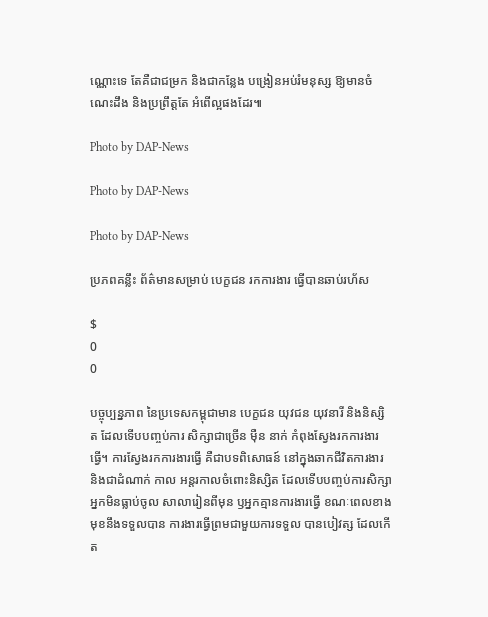ណ្ណោះទេ តែគឺជាជម្រក និងជាកន្លែង បង្រៀនអប់រំមនុស្ស ឱ្យមានចំណេះដឹង និងប្រព្រឹត្ដតែ អំពើល្អផងដែរ៕

Photo by DAP-News

Photo by DAP-News

Photo by DAP-News

ប្រភពគន្លឹះ ព័ត៌មានសម្រាប់ បេក្ខជន រកការងារ ធ្វើបានឆាប់រហ័ស

$
0
0

បច្ចុប្បន្នភាព នៃប្រទេសកម្ពុជាមាន បេក្ខជន យុវជន យុវនារី និងនិស្សិត ដែលទើបបញ្ចប់ការ សិក្សាជាច្រើន ម៉ឺន នាក់ កំពុងស្វែងរកការងារធ្វើ។ ការស្វែងរកការងារធ្វើ គឺជាបទពិសោធន៍ នៅក្នុងឆាកជីវិតការងារ និងជាដំណាក់ កាល អន្តរកាលចំពោះនិស្សិត ដែលទើបបញ្ចប់ការសិក្សា អ្នកមិនធ្លាប់ចូល សាលារៀនពីមុន ឫអ្នកគ្មានការងារធ្វើ ខណៈពេលខាងមុខនឹងទទួលបាន ការងារធ្វើព្រមជាមួយការទទួល បានបៀវត្ស ដែលកើត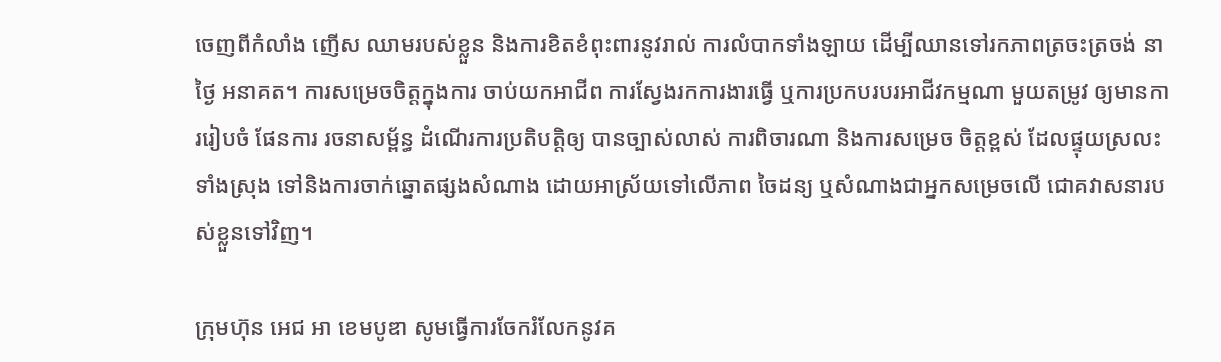ចេញពីកំលាំង ញើស ឈាមរបស់ខ្លួន និងការខិតខំពុះពារនូវរាល់ ការលំបាកទាំងឡាយ ដើម្បីឈានទៅរកភាពត្រចះត្រចង់ នាថ្ងៃ អនាគត។ ការសម្រេចចិត្តក្នុងការ ចាប់យកអាជីព ការស្វែងរកការងារធ្វើ ឬការប្រកបរបរអាជីវកម្មណា មួយតម្រូវ ឲ្យមានការរៀបចំ ផែនការ រចនាសម្ព័ន្ធ ដំណើរការប្រតិបតិ្តឲ្យ បានច្បាស់លាស់ ការពិចារណា និងការសម្រេច ចិត្តខ្ពស់ ដែលផ្ទុយស្រលះទាំងស្រុង ទៅនិងការចាក់ឆ្នោតផ្សងសំណាង ដោយអាស្រ័យទៅលើភាព ចៃដន្យ ឬសំណាងជាអ្នកសម្រេចលើ ជោគវាសនារបស់ខ្លួនទៅវិញ។

ក្រុមហ៊ុន អេជ អា ខេមបូឌា សូមធ្វើការចែករំលែកនូវគ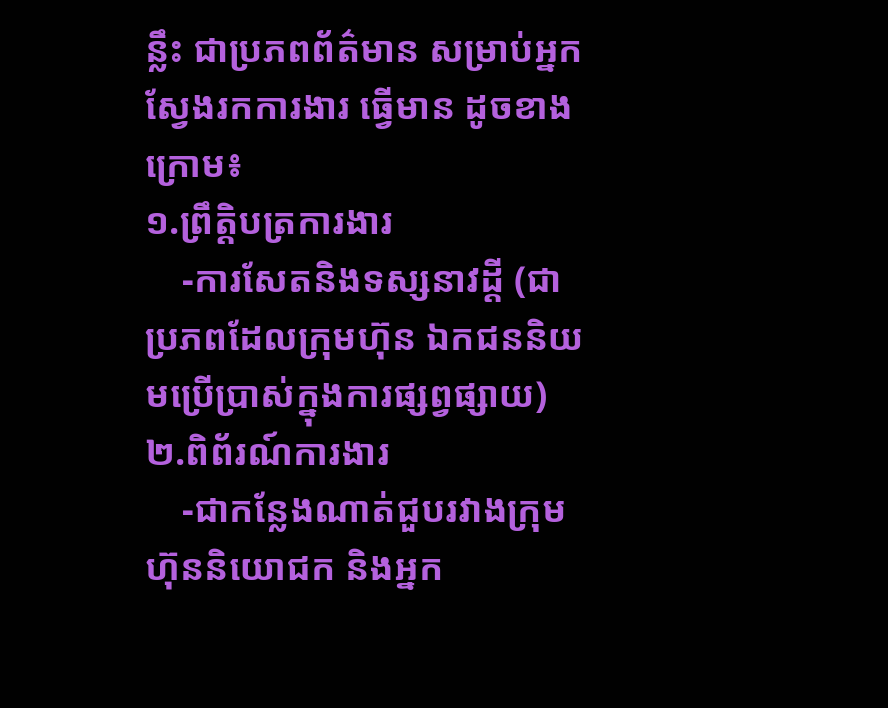ន្លឹះ ជាប្រភពព័ត៌មាន សម្រាប់អ្នកស្វែងរកការងារ ធ្វើមាន ដូចខាងក្រោម៖
១.ព្រឹត្តិបត្រការងារ
    -ការសែតនិងទស្សនាវដ្តី (ជាប្រភពដែលក្រុមហ៊ុន ឯកជននិយមប្រើប្រាស់ក្នុងការផ្សព្វផ្សាយ)
២.ពិព័រណ៍ការងារ
    -ជាកន្លែងណាត់ជួបរវាងក្រុមហ៊ុននិយោជក និងអ្នក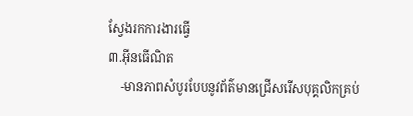ស្វែងរកការងារធ្វើ
៣.អ៊ីនធើណិត
    -មានភាពសំបូរបែបនូវព័ត៌មានជ្រើសរើសបុគ្គលិកគ្រប់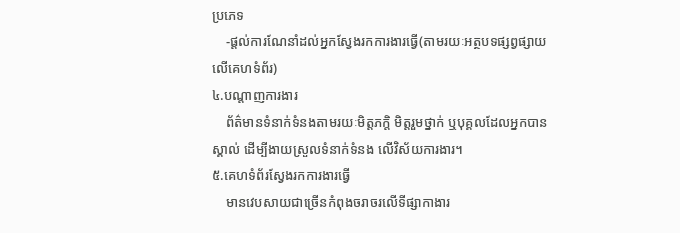ប្រភេទ
    -ផ្តល់ការណែនាំដល់អ្នកស្វែងរកការងារធ្វើ(តាមរយៈអត្ថបទផ្សព្វផ្សាយលើគេហទំព័រ)
៤.បណ្តាញការងារ
    ព័ត៌មានទំនាក់ទំនងតាមរយៈមិត្តភក្តិ មិត្តរួមថ្នាក់ ឬបុគ្គលដែលអ្នកបានស្គាល់ ដើម្បីងាយស្រួលទំនាក់ទំនង លើវិស័យការងារ។
៥.គេហទំព័រស្វែងរកការងារធ្វើ
    មានវេបសាយជាច្រើនកំពុងចរាចរលើទីផ្សាកាងារ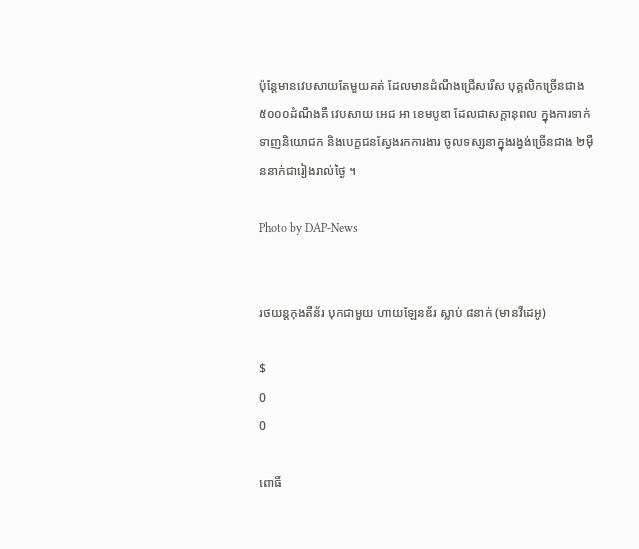ប៉ុន្តែមានវេបសាយតែមួយគត់ ដែលមានដំណឹងជ្រើសរើស បុគ្គលិកច្រើនជាង ៥០០០ដំណឹងគឺ វេបសាយ អេជ អា ខេមបូឌា ដែលជាសក្តានុពល ក្នុងការទាក់ទាញនិយោជក និងបេក្ខជនស្វែងរកការងារ ចូលទស្សនាក្នុងរង្វង់ច្រើនជាង ២ម៉ឺននាក់ជារៀងរាល់ថ្ងៃ ។

Photo by DAP-News


រថយន្ដកុងតឺន័រ បុកជាមួយ ហាយឡែនឌ័រ ស្លាប់ ៨នាក់ (មានវីដេអូ)

$
0
0

ពោធិ៍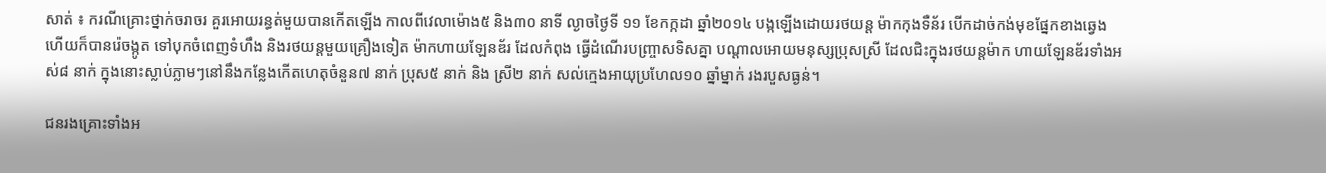សាត់ ៖ ករណីគ្រោះថ្នាក់ចរាចរ គួរអោយរន្ធត់មួយបានកើតឡើង កាលពីវេលាម៉ោង៥ និង៣០ នាទី ល្ងាចថ្ងៃទី ១១ ខែកក្កដា ឆ្នាំ២០១៤ បង្កឡើងដោយរថយន្ត ម៉ាកកុងទឺន័រ បើកដាច់កង់មុខផ្នែកខាងឆ្វេង ហើយក៏បានរ៉េចង្កូត ទៅបុកចំពេញទំហឹង និងរថយន្តមួយគ្រឿងទៀត ម៉ាកហាយឡែនឌ័រ ដែលកំពុង ធ្វើដំណើរបញ្រ្ចាសទិសគ្នា បណ្តាលអោយមនុស្សប្រុសស្រី ដែលជិះក្នុងរថយន្តម៉ាក ហាយឡែនឌ័រទាំងអស់៨ នាក់ ក្នុងនោះស្លាប់ភ្លាមៗនៅនឹងកន្លែងកើតហេតុចំនួន៧ នាក់ ប្រុស៥ នាក់ និង ស្រី២ នាក់ សល់ក្មេងអាយុប្រហែល១០ ឆ្នាំម្នាក់ រងរបួសធ្ងន់។

ជនរងគ្រោះទាំងអ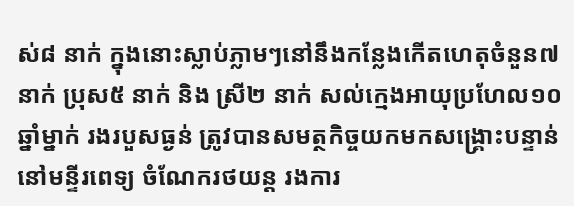ស់៨ នាក់ ក្នុងនោះស្លាប់ភ្លាមៗនៅនឹងកន្លែងកើតហេតុចំនួន៧ នាក់ ប្រុស៥ នាក់ និង ស្រី២ នាក់ សល់ក្មេងអាយុប្រហែល១០ ឆ្នាំម្នាក់ រងរបួសធ្ងន់ ត្រូវបានសមត្ថកិច្ចយកមកសង្រ្គោះបន្ទាន់ នៅមន្ទីរពេទ្យ ចំណែករថយន្ត រងការ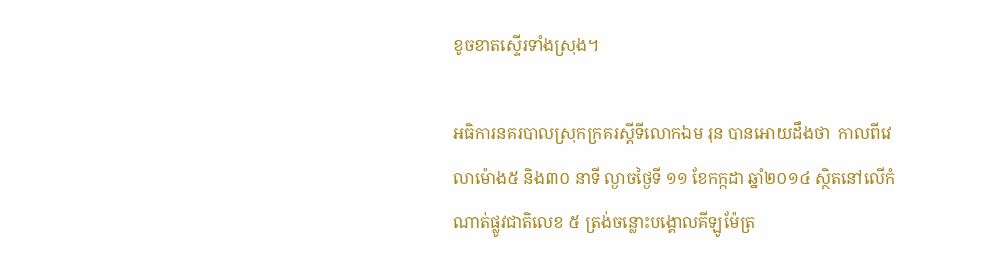ខូចខាតស្ទើរទាំងស្រុង។

អធិការនគរបាលស្រុកក្រគរស្តីទីលោកឯម រុន បានអោយដឹងថា  កាលពីវេលាម៉ោង៥ និង៣០ នាទី ល្ងាចថ្ងៃទី ១១ ខែកក្កដា ឆ្នាំ២០១៤ ស្ថិតនៅលើកំណាត់ផ្លូវជាតិលេខ ៥ ត្រង់ចន្លោះបង្គោលគីឡូម៉ែត្រ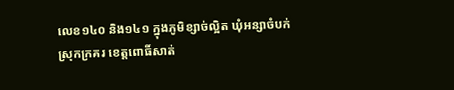លេខ១៤០ និង១៤១ ក្នុងភូមិខ្សាច់ល្អិត ឃុំអន្សាចំបក់ ស្រុកក្រគរ ខេត្តពោធិ៍សាត់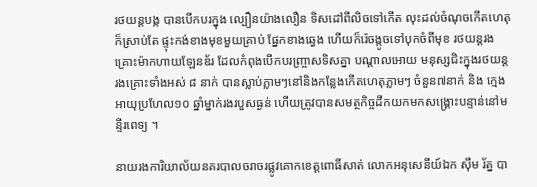រថយន្តបង្ក បានបើកបរក្នុង ល្បឿនយ៉ាងលឿន ទិសដៅពីលិចទៅកើត លុះដល់ចំណុចកើតហេតុ ក៏ស្រាប់តែ ផ្ទុះកង់ខាងមុខមួយគ្រាប់ ផ្នែកខាងឆ្វេង ហើយក៏រ៉េចង្កូចទៅបុកចំពីមុខ រថយន្តរងគ្រោះម៉ាកហាយឡែនឌ័រ ដែលកំពុងបើកបរញ្រ្ចាសទិសគ្នា បណ្តាលអោយ មនុស្សជិះក្នុងរថយន្តរងគ្រោះទាំងអស់ ៨ នាក់ បានស្លាប់ភ្លាមៗនៅនិងកន្លែងកើតហេតុភ្លាមៗ ចំនួន៧នាក់ និង ក្មេងអាយុប្រហែល១០ ឆ្នាំម្នាក់រងរបួសធ្ងន់ ហើយត្រូវបានសមត្ថកិច្ចដឹកយកមកសង្គ្រោះបន្ទាន់នៅមន្ទីរពេទ្យ ។

នាយរងការិយាល័យនគរបាលចរាចរផ្លូវគោកខេត្តពោធិ៍សាត់ លោកអនុសេនីយ៍ឯក ស៊ឹម រ័ត្ន បា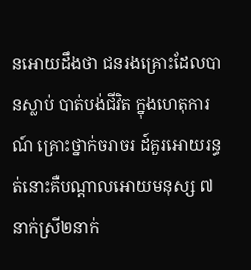នអោយដឹងថា ជនរងគ្រោះដែលបានស្លាប់ បាត់បង់ជីវិត ក្នុងហេតុការណ៍ គ្រោះថ្នាក់ចរាចរ ដ៍គួរអោយរន្ធត់នោះគឺបណ្តាលអោយមនុស្ស ៧ នាក់ស្រី២នាក់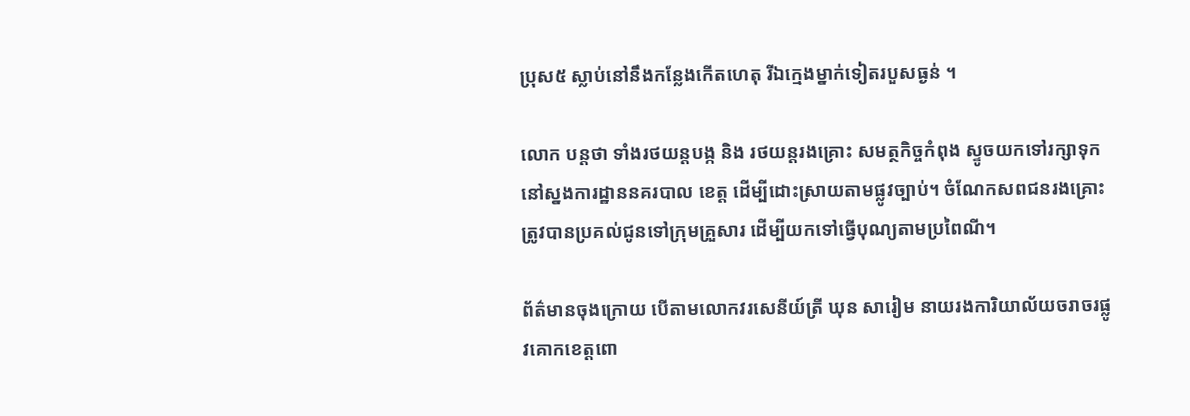ប្រុស៥ ស្លាប់នៅនឹងកន្លែងកើតហេតុ រីឯក្មេងម្នាក់ទៀតរបួសធ្ងន់ ។

លោក បន្តថា ទាំងរថយន្តបង្ក និង រថយន្តរងគ្រោះ សមត្ថកិច្ចកំពុង ស្ទូចយកទៅរក្សាទុក នៅស្នងការដ្ឋាននគរបាល ខេត្ត ដើម្បីដោះស្រាយតាមផ្លូវច្បាប់។ ចំណែកសពជនរងគ្រោះត្រូវបានប្រគល់ជូនទៅក្រុមគ្រួសារ ដើម្បីយកទៅធ្វើបុណ្យតាមប្រពៃណី។

ព័ត៌មានចុងក្រោយ បើតាមលោកវរសេនីយ៍ត្រី ឃុន សារៀម នាយរងការិយាល័យចរាចរផ្លូវគោកខេត្តពោ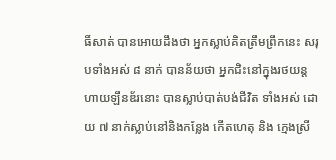ធិ៍សាត់ បានអោយដឹងថា អ្នកស្លាប់គិតត្រឹមព្រឹកនេះ សរុបទាំងអស់ ៨ នាក់ បានន័យថា អ្នកជិះនៅក្នុងរថយន្តហាយឡឹនឌ័រនោះ បានស្លាប់បាត់បង់ជីវិត ទាំងអស់ ដោយ ៧ នាក់ស្លាប់នៅនិងកន្លែង កើតហេតុ និង ក្មេងស្រី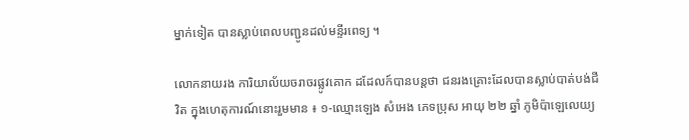ម្នាក់ទៀត បានស្លាប់ពេលបញ្ជូនដល់មន្ទីរពេទ្យ ។

លោកនាយរង ការិយាល័យចរាចរផ្លូវគោក ដដែលក៍បានបន្តថា ជនរងគ្រោះដែលបានស្លាប់បាត់បង់ជីវិត ក្នុងហេតុការណ៍នោះរួមមាន ៖ ១-ឈ្មោះឡេង សំអេង ភេទប្រុស អាយុ ២២ ឆ្នាំ ភូមិប៉ាឡេលេយ្យ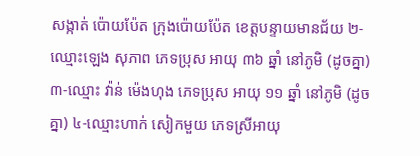សង្កាត់ ប៉ោយប៉ែត ក្រុងប៉ោយប៉ែត ខេត្តបន្ទាយមានជ័យ ២-ឈ្មោះឡេង សុភាព ភេទប្រុស អាយុ ៣៦ ឆ្នាំ នៅភូមិ (ដូចគ្នា) ៣-ឈ្មោះ វ៉ាន់ ម៉េងហុង ភេទប្រុស អាយុ ១១ ឆ្នាំ នៅភូមិ (ដូចគ្នា) ៤-ឈ្មោះហាក់ សៀកមួយ ភេទស្រីអាយុ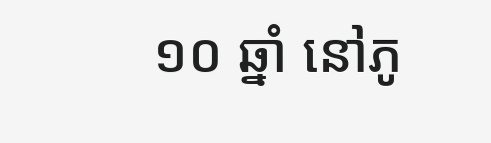១០ ឆ្នាំ នៅភូ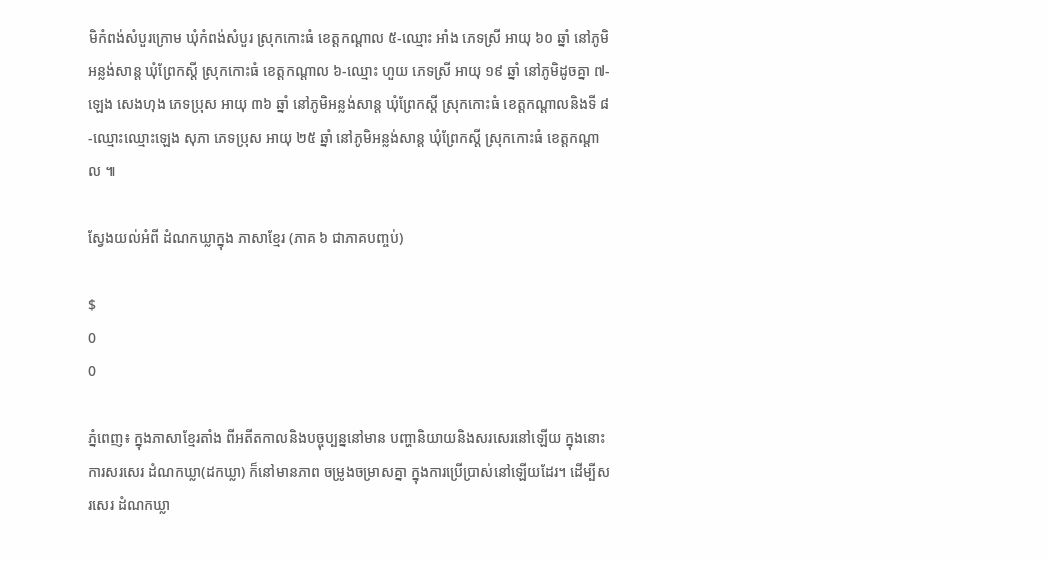មិកំពង់សំបួរក្រោម ឃុំកំពង់សំបួរ ស្រុកកោះធំ ខេត្តកណ្តាល ៥-ឈ្មោះ អាំង ភេទស្រី អាយុ ៦០ ឆ្នាំ នៅភូមិអន្លង់សាន្ត ឃុំព្រែកស្តី ស្រុកកោះធំ ខេត្តកណ្តាល ៦-ឈ្មោះ ហួយ ភេទស្រី អាយុ ១៩ ឆ្នាំ នៅភូមិដូចគ្នា ៧-ឡេង សេងហុង ភេទប្រុស អាយុ ៣៦ ឆ្នាំ នៅភូមិអន្លង់សាន្ត ឃុំព្រែកស្តី ស្រុកកោះធំ ខេត្តកណ្តាលនិងទី ៨-ឈ្មោះឈ្មោះឡេង សុភា ភេទប្រុស អាយុ ២៥ ឆ្នាំ នៅភូមិអន្លង់សាន្ត ឃុំព្រែកស្តី ស្រុកកោះធំ ខេត្តកណ្តាល ៕

ស្វែងយល់អំពី ដំណកឃ្លាក្នុង ភាសាខ្មែរ (ភាគ ៦ ជាភាគបញ្ចប់)

$
0
0

ភ្នំពេញ៖ ក្នុងភាសាខ្មែរតាំង ពីអតីតកាលនិងបច្ចុប្បន្ននៅមាន បញ្ហានិយាយនិងសរសេរនៅឡើយ ក្នុងនោះការសរសេរ ដំណកឃ្លា(ដកឃ្លា) ក៏នៅមានភាព ចម្រូងចម្រាសគ្នា ក្នុងការប្រើប្រាស់នៅឡើយដែរ។ ដើម្បីសរសេរ ដំណកឃ្លា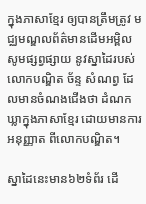ក្នុងភាសាខ្មែរ ឲ្យបានត្រឹមត្រូវ មជ្ឈមណ្ឌលព័ត៌មានដើមអម្ពិល សូមផ្សព្វផ្សាយ នូវស្នាដៃរបស់លោកបណ្ឌិត ច័ន្ទ សំណព្វ ដែលមានចំណងជើងថា ដំណកឃ្លាក្នុងភាសាខ្មែរ ដោយមានការអនុញ្ញាត ពីលោកបណ្ឌិត។

ស្នាដៃនេះមាន៦២ទំព័រ ដើ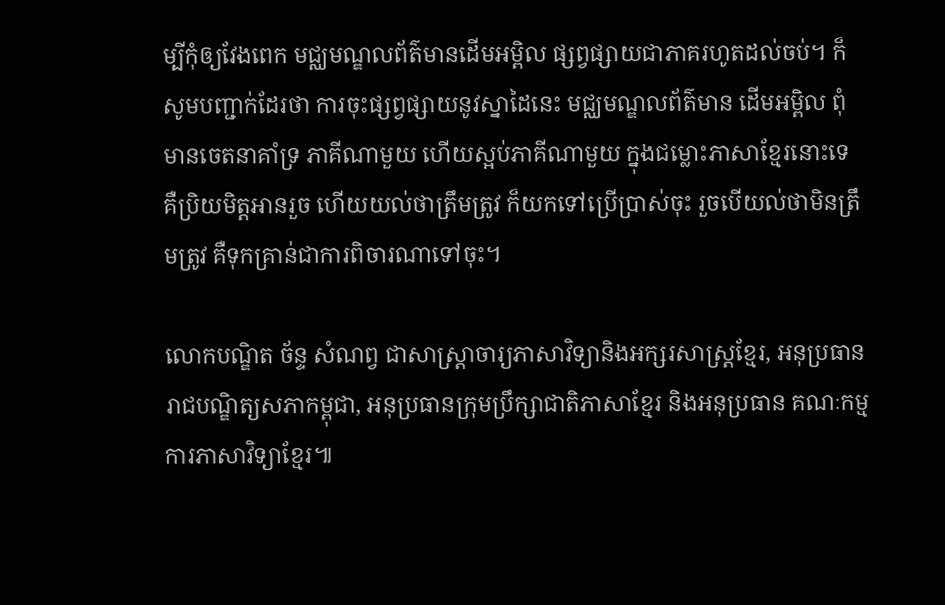ម្បីកុំឲ្យវែងពេក មជ្ឈមណ្ឌលព័ត៌មានដើមអម្ពិល ផ្សព្វផ្សាយជាភាគរហូតដល់ចប់។ ក៏សូមបញ្ជាក់ដែរថា ការចុះផ្សព្វផ្សាយនូវស្នាដៃនេះ មជ្ឈមណ្ឌលព័ត៌មាន ដើមអម្ពិល ពុំមានចេតនាគាំទ្រ ភាគីណាមួយ ហើយស្អប់ភាគីណាមួយ ក្នុងជម្លោះភាសាខ្មែរនោះទេ គឺប្រិយមិត្តអានរួច ហើយយល់ថាត្រឹមត្រូវ ក៏យកទៅប្រើប្រាស់ចុះ រួចបើយល់ថាមិនត្រឹមត្រូវ គឺទុកគ្រាន់ជាការពិចារណាទៅចុះ។

លោកបណ្ឌិត ច័ន្ទ សំណព្វ ជាសាស្រ្តាចារ្យភាសាវិទ្យានិងអក្សរសាស្ត្រខ្មែរ, អនុប្រធានរាជបណ្ឌិត្យសភាកម្ពុជា, អនុប្រធានក្រុមប្រឹក្សាជាតិភាសាខ្មែរ និងអនុប្រធាន គណៈកម្មការភាសាវិទ្យាខ្មែរ៕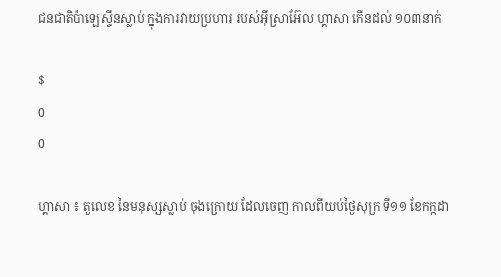ជនជាតិប៉ាឡេស្ទីនស្លាប់ ក្នុងការវាយប្រហារ របស់អ៊ីស្រាអ៊ែល ហ្គាសា កើនដល់ ១០៣នាក់

$
0
0

ហ្គាសា ៖ តួលេខ នៃមនុស្សស្លាប់ ចុងក្រោយ ដែលចេញ កាលពីយប់ថ្ងៃសុក្រ ទី១១ ខែកក្កដា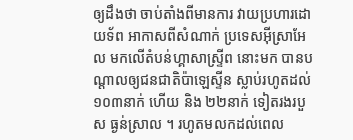ឲ្យដឹងថា ចាប់តាំងពីមានការ វាយប្រហារដោយទ័ព អាកាសពីសំណាក់ ប្រទេសអ៊ីស្រាអែល មកលើតំបន់ហ្គាសាស្ទ្រីព នោះមក បានបណ្តាលឲ្យជនជាតិប៉ាឡេស្ទីន ស្លាប់រហូតដល់ ១០៣នាក់ ហើយ និង ២២នាក់ ទៀតរងរបួស ធ្ងន់ស្រាល ។ រហូតមលកដល់ពេល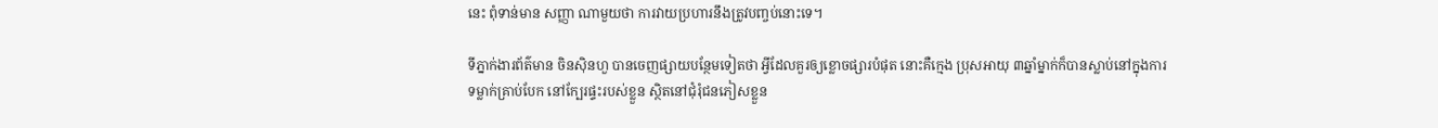នេះ ពុំទាន់មាន សញ្ញា ណាមួយថា ការវាយប្រហារនឹងត្រូវបញ្ចប់នោះទេ។

ទីភ្នាក់ងារព័ត៌មាន ចិនស៊ិនហួ បានចេញផ្សាយបន្ថែមទៀតថា អ្វីដែលគួរឲ្យខ្លោចផ្សារបំផុត នោះគឺក្មេង ប្រុសអាយុ ៣ឆ្នាំម្នាក់ក៏បានស្លាប់នៅក្នុងការទម្លាក់គ្រាប់បែក នៅក្បែរផ្ទះរបស់ខ្លួន ស្ថិតនៅជុំរុំជនភៀសខ្លួន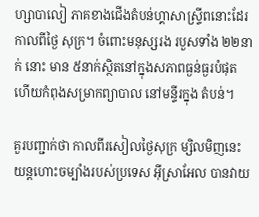ហ្សាបាលៀ ភាគខាងជើងតំបន់ហ្គាសាស្ទ្រីពនោះដែរកាលពីថ្ងៃ សុក្រ។ ចំពោះមនុស្សរង របួសទាំង ២២នាក់ នោះ មាន ៥នាក់ស្ថិតនៅក្នុងសភាពធ្ងន់ធ្ងរបំផុត ហើយកំពុងសម្រាកព្យាបាល នៅមន្ទីរក្នុង តំបន់។

គួរបញ្ជាក់ថា កាលពីរសៀលថ្ងៃសុក្រ ម្សិលមិញនេះ យន្តហោះចម្បាំងរបស់ប្រទេស អ៊ីស្រាអែល បានវាយ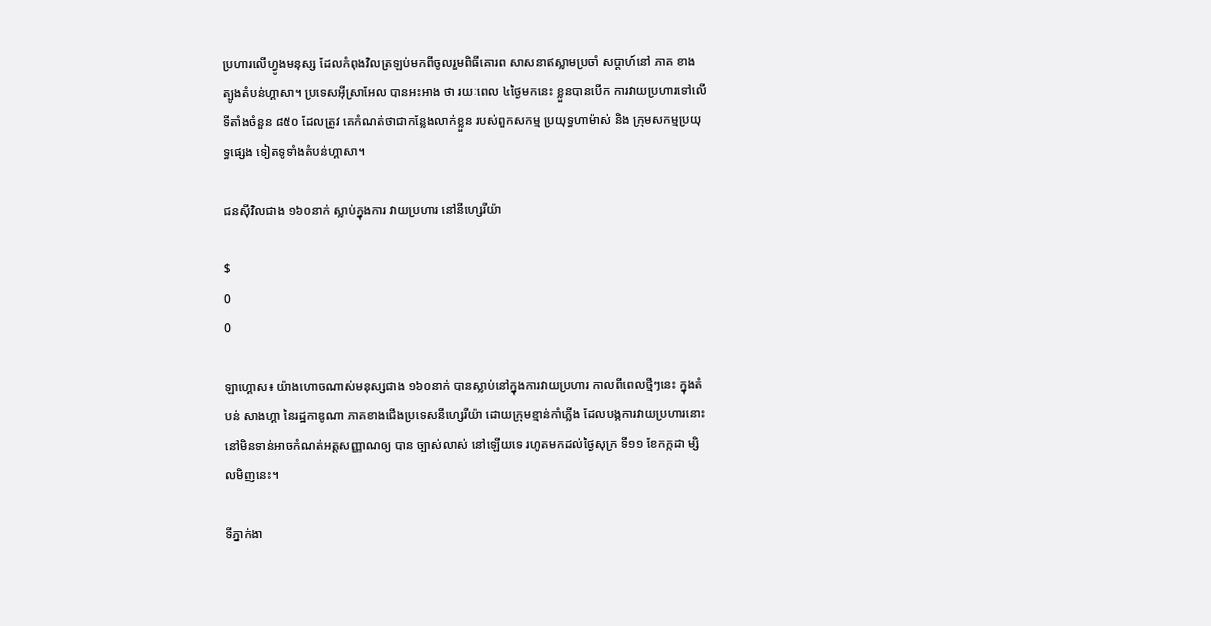ប្រហារលើហ្វូងមនុស្ស ដែលកំពុងវិលត្រឡប់មកពីចូលរួមពិធីគោរព សាសនាឥស្លាមប្រចាំ សប្តាហ៍នៅ ភាគ ខាង ត្បូងតំបន់ហ្គាសា។ ប្រទេសអ៊ីស្រាអែល បានអះអាង ថា រយៈពេល ៤ថ្ងៃមកនេះ ខ្លួនបានបើក ការវាយប្រហារទៅលើទីតាំងចំនួន ៨៥០ ដែលត្រូវ គេកំណត់ថាជាកន្លែងលាក់ខ្លួន របស់ពួកសកម្ម ប្រយុទ្ធហាម៉ាស់ និង ក្រុមសកម្មប្រយុទ្ធផ្សេង ទៀតទូទាំងតំបន់ហ្គាសា។

ជនស៊ីវិលជាង ១៦០នាក់ ស្លាប់ក្នុងការ វាយប្រហារ នៅនីហ្សេរីយ៉ា

$
0
0

ឡាហ្គោស៖ យ៉ាងហោចណាស់មនុស្សជាង ១៦០នាក់ បានស្លាប់នៅក្នុងការវាយប្រហារ កាលពីពេលថ្មីៗនេះ ក្នុងតំបន់ សាងហ្គា នៃរដ្ឋកាឌូណា ភាគខាងជើងប្រទេសនីហ្សេរីយ៉ា ដោយក្រុមខ្មាន់កាំភ្លើង ដែលបង្កការវាយប្រហារនោះ នៅមិនទាន់អាចកំណត់អត្តសញ្ញាណឲ្យ បាន ច្បាស់លាស់ នៅឡើយទេ រហូតមកដល់ថ្ងៃសុក្រ ទី១១ ខែកក្កដា ម្សិលមិញនេះ។

ទីភ្នាក់ងា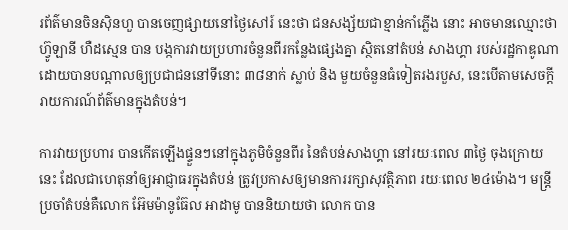រព័ត៌មានចិនស៊ិនហួ បានចេញផ្សាយនៅថ្ងៃសៅរ៍ នេះថា ជនសង្ស័យជាខ្មាន់កាំភ្លើង នោះ អាចមានឈ្មោះថា ហ៊្វូឡានី ហឺដស្មេន បាន បង្កការវាយប្រហារចំនួនពីរកន្លែងផ្សេងគ្នា ស្ថិតនៅតំបន់ សាងហ្គា របស់រដ្ឋកាឌូណា ដោយបានបណ្តាលឲ្យប្រជាជននៅទីនោះ ៣៨នាក់ ស្លាប់ និង មួយចំនួនធំទៀតរងរបួស, នេះបើតាមសេចក្តីរាយការណ៍ព័ត៌មានក្នុងតំបន់។

ការវាយប្រហារ បានកើតឡើងផ្ទួនៗនៅក្នុងភូមិចំនួនពីរ នៃតំបន់សាងហ្គា នៅរយៈពេល ៣ថ្ងៃ ចុងក្រោយនេះ ដែលជាហេតុនាំឲ្យអាជ្ញាធរក្នុងតំបន់ ត្រូវប្រកាសឲ្យមានការរក្សាសុវត្ថិភាព រយៈពេល ២៤ម៉ោង។ មន្ត្រីប្រចាំតំបន់គឺលោក អ៊ែមម៉ានូធ៊ែល អាដាមូ បាននិយាយថា លោក បាន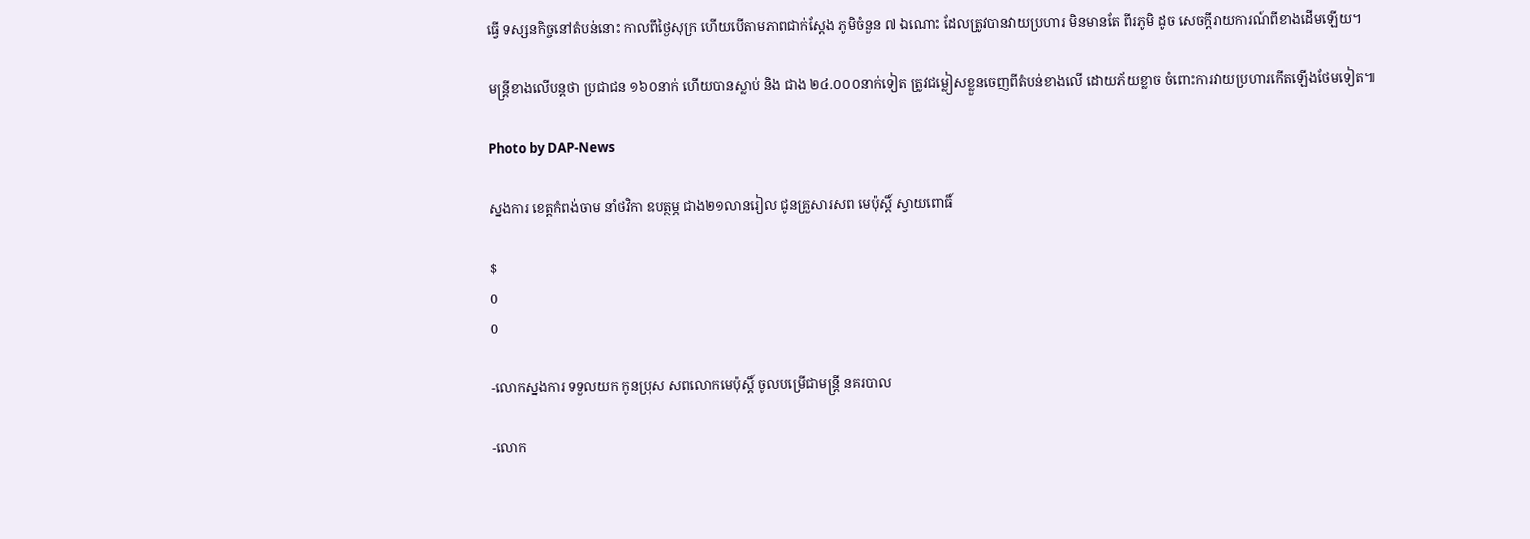ធ្វើ ទស្សនកិច្ចនៅតំបន់នោះ កាលពីថ្ងៃសុក្រ ហើយបើតាមភាពជាក់ស្តែង ភូមិចំនួន ៧ ឯណោះ ដែលត្រូវបានវាយប្រហារ មិនមានតែ ពីរភូមិ ដូច សេចក្តីរាយការណ៍ពីខាងដើមឡើយ។

មន្ត្រីខាងលើបន្តថា ប្រជាជន ១៦០នាក់ ហើយបានស្លាប់ និង ជាង ២៤.០០០នាក់ទៀត ត្រូវជម្លៀសខ្លួនចេញពីតំបន់ខាងលើ ដោយភ័យខ្លាច ចំពោះការវាយប្រហារកើតឡើងថែមទៀត៕

Photo by DAP-News

ស្នងការ ខេត្ដកំពង់ចាម នាំថវិកា ឧបត្ថម្ភ ជាង២១លានរៀល ជូនគ្រួសារសព មេប៉ុស្ដិ៍ ស្វាយពោធិ៍

$
0
0

-លោកស្នងការ ទទួលយក កូនប្រុស សពលោកមេប៉ុស្ដិ៍ ចូលបម្រើជាមន្ដ្រី នគរបាល

-លោក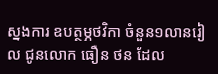ស្នងការ ឧបត្ថម្ភថវិកា ចំនួន១លានរៀល ជូនលោក ធឿន ថន ដែល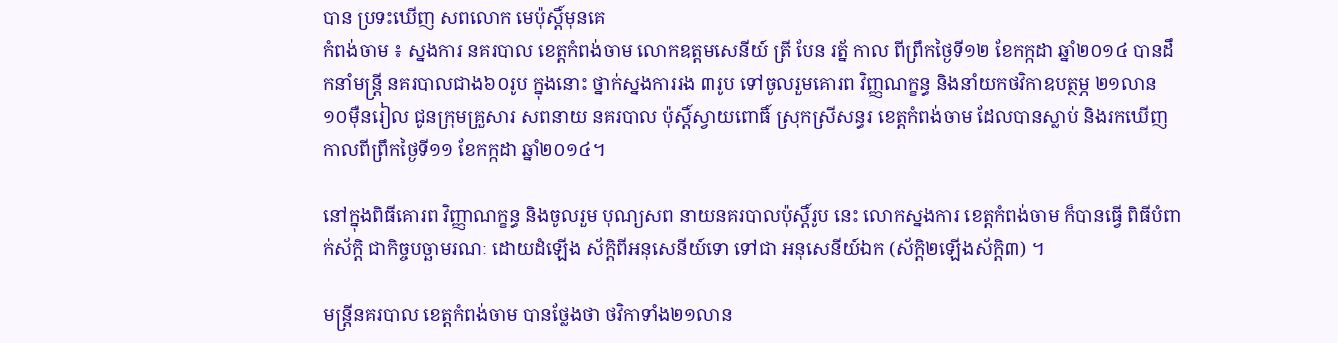បាន ប្រទះឃើញ សពលោក មេប៉ុស្តិ៍មុនគេ
កំពង់ចាម ៖ ស្នងការ នគរបាល ខេត្ដកំពង់ចាម លោកឧត្ដមសេនីយ៍ ត្រី បែន រត្ន័ កាល ពីព្រឹកថ្ងៃទី១២ ខែកក្កដា ឆ្នាំ២០១៤ បានដឹកនាំមន្ដ្រី នគរបាលជាង៦០រូប ក្នុងនោះ ថ្នាក់ស្នងការរង ៣រូប ទៅចូលរួមគោរព វិញ្ញណក្ខន្ធ និងនាំយកថវិកាឧបត្ថម្ភ ២១លាន ១០ម៉ឺនរៀល ជូនក្រុមគ្រួសារ សពនាយ នគរបាល ប៉ុស្ដិ៍ស្វាយពោធិ៍ ស្រុកស្រីសន្ធរ ខេត្ដកំពង់ចាម ដែលបានស្លាប់ និងរកឃើញ កាលពីព្រឹកថ្ងៃទី១១ ខែកក្កដា ឆ្នាំ២០១៤។

នៅក្នុងពិធីគោរព វិញ្ញាណក្ខន្ធ និងចូលរួម បុណ្យសព នាយនគរបាលប៉ុស្ដិ៍រូប នេះ លោកស្នងការ ខេត្ដកំពង់ចាម ក៏បានធ្វើ ពិធីបំពាក់ស័ក្ដិ ជាកិច្ចបច្ឆាមរណៈ ដោយដំឡើង ស័ក្ដិពីអនុសេនីយ៍ទោ ទៅជា អនុសេនីយ៍ឯក (ស័ក្ដិ២ឡើងស័ក្ដិ៣) ។

មន្ដ្រីនគរបាល ខេត្ដកំពង់ចាម បានថ្លែងថា ថវិកាទាំង២១លាន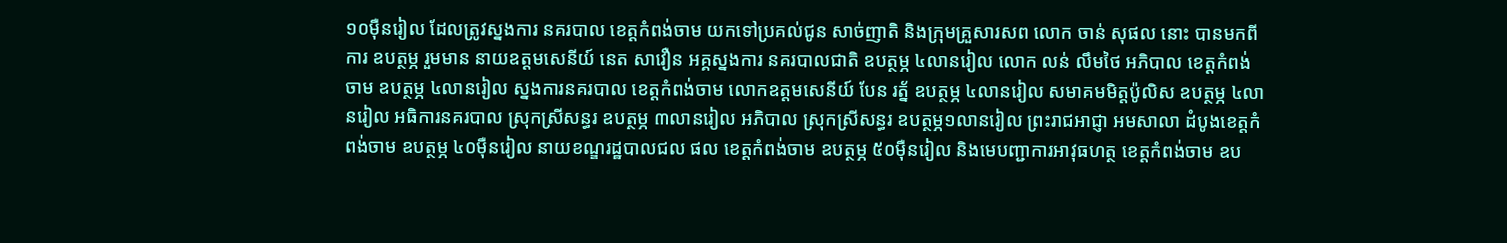១០ម៉ឺនរៀល ដែលត្រូវស្នងការ នគរបាល ខេត្ដកំពង់ចាម យកទៅប្រគល់ជូន សាច់ញាតិ និងក្រុមគ្រួសារសព លោក ចាន់ សុផល នោះ បានមកពីការ ឧបត្ថម្ភ រួមមាន នាយឧត្ដមសេនីយ៍ នេត សាវឿន អគ្គស្នងការ នគរបាលជាតិ ឧបត្ថម្ភ ៤លានរៀល លោក លន់ លឹមថៃ អភិបាល ខេត្ដកំពង់ចាម ឧបត្ថម្ភ ៤លានរៀល ស្នងការនគរបាល ខេត្ដកំពង់ចាម លោកឧត្ដមសេនីយ៍ បែន រត្ន័ ឧបត្ថម្ភ ៤លានរៀល សមាគមមិត្ដប៉ូលិស ឧបត្ថម្ភ ៤លានរៀល អធិការនគរបាល ស្រុកស្រីសន្ធរ ឧបត្ថម្ភ ៣លានរៀល អភិបាល ស្រុកស្រីសន្ធរ ឧបត្ថម្ភ១លានរៀល ព្រះរាជអាជ្ញា អមសាលា ដំបូងខេត្ដកំពង់ចាម ឧបត្ថម្ភ ៤០ម៉ឺនរៀល នាយខណ្ឌរដ្ឋបាលជល ផល ខេត្ដកំពង់ចាម ឧបត្ថម្ភ ៥០ម៉ឺនរៀល និងមេបញ្ជាការអាវុធហត្ថ ខេត្ដកំពង់ចាម ឧប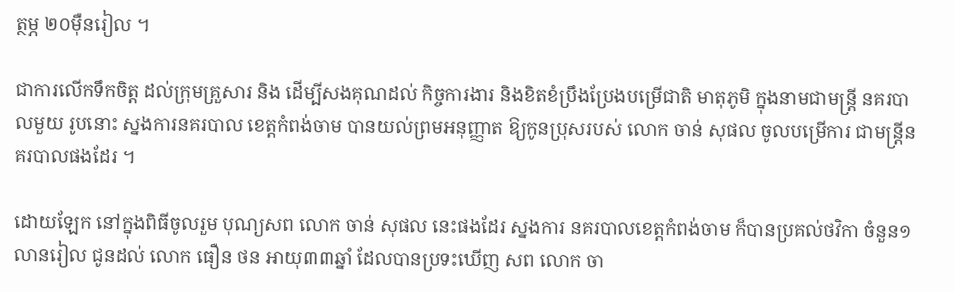ត្ថម្ភ ២០ម៉ឺនរៀល ។

ជាការលើកទឹកចិត្ដ ដល់ក្រុមគ្រួសារ និង ដើម្បីសងគុណដល់ កិច្ចការងារ និងខិតខំប្រឹងប្រែងបម្រើជាតិ មាតុភូមិ ក្នុងនាមជាមន្ដ្រី នគរបាលមួយ រូបនោះ ស្នងការនគរបាល ខេត្ដកំពង់ចាម បានយល់ព្រមអនុញ្ញាត ឱ្យកូនប្រុសរបស់ លោក ចាន់ សុផល ចូលបម្រើការ ជាមន្ដ្រីនគរបាលផងដែរ ។

ដោយឡែក នៅក្នុងពិធីចូលរួម បុណ្យសព លោក ចាន់ សុផល នេះផងដែរ ស្នងការ នគរបាលខេត្ដកំពង់ចាម ក៏បានប្រគល់ថវិកា ចំនួន១លានរៀល ជូនដល់ លោក ធឿន ថន អាយុ៣៣ឆ្នាំ ដែលបានប្រទះឃើញ សព លោក ចា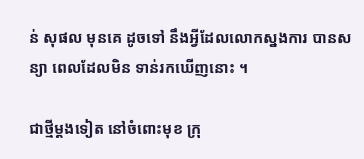ន់ សុផល មុនគេ ដូចទៅ នឹងអ្វីដែលលោកស្នងការ បានសន្យា ពេលដែលមិន ទាន់រកឃើញនោះ ។

ជាថ្មីម្ដងទៀត នៅចំពោះមុខ ក្រុ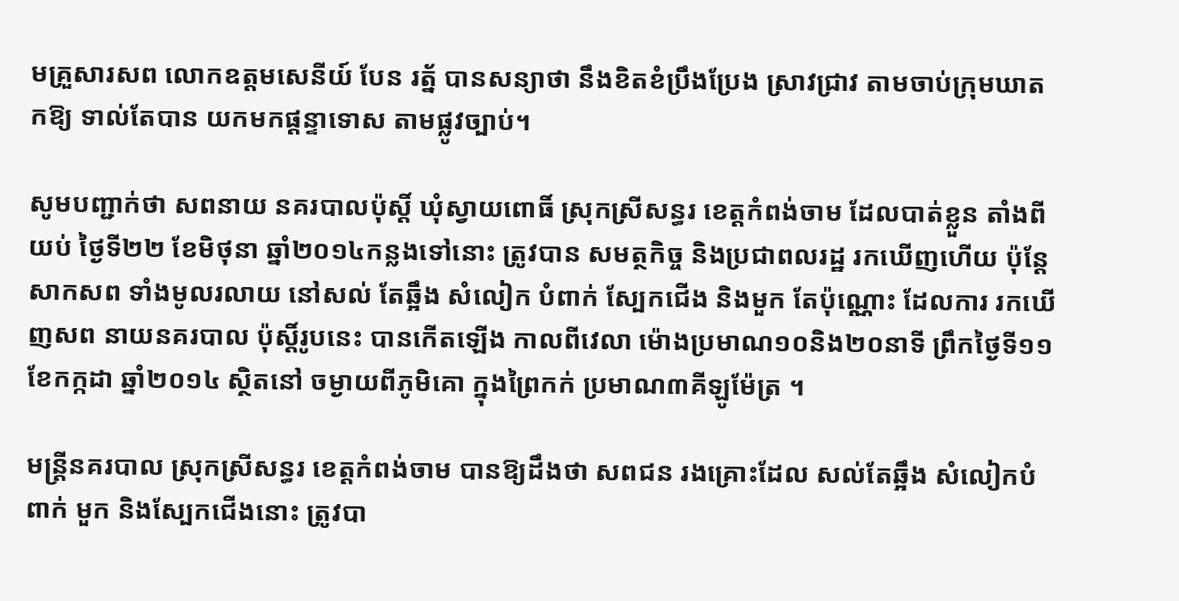មគ្រួសារសព លោកឧត្ដមសេនីយ៍ បែន រត្ន័ បានសន្យាថា នឹងខិតខំប្រឹងប្រែង ស្រាវជ្រាវ តាមចាប់ក្រុមឃាតកឱ្យ ទាល់តែបាន យកមកផ្ដន្ទាទោស តាមផ្លូវច្បាប់។

សូមបញ្ជាក់ថា សពនាយ នគរបាលប៉ុស្ដិ៍ ឃុំស្វាយពោធិ៍ ស្រុកស្រីសន្ធរ ខេត្ដកំពង់ចាម ដែលបាត់ខ្លួន តាំងពីយប់ ថ្ងៃទី២២ ខែមិថុនា ឆ្នាំ២០១៤កន្លងទៅនោះ ត្រូវបាន សមត្ថកិច្ច និងប្រជាពលរដ្ឋ រកឃើញហើយ ប៉ុន្ដែសាកសព ទាំងមូលរលាយ នៅសល់ តែឆ្អឹង សំលៀក បំពាក់ ស្បែកជើង និងមួក តែប៉ុណ្ណោះ ដែលការ រកឃើញសព នាយនគរបាល ប៉ុស្ដិ៍រូបនេះ បានកើតឡើង កាលពីវេលា ម៉ោងប្រមាណ១០និង២០នាទី ព្រឹកថ្ងៃទី១១ ខែកក្កដា ឆ្នាំ២០១៤ ស្ថិតនៅ ចម្ងាយពីភូមិគោ ក្នុងព្រៃកក់ ប្រមាណ៣គីឡូម៉ែត្រ ។

មន្ដ្រីនគរបាល ស្រុកស្រីសន្ធរ ខេត្ដកំពង់ចាម បានឱ្យដឹងថា សពជន រងគ្រោះដែល សល់តែឆ្អឹង សំលៀកបំពាក់ មួក និងស្បែកជើងនោះ ត្រូវបា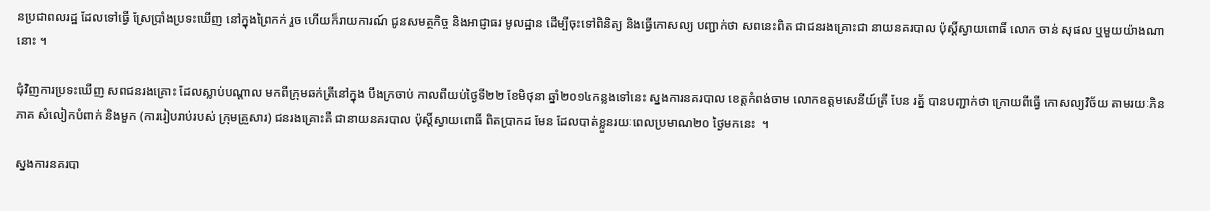នប្រជាពលរដ្ឋ ដែលទៅធ្វើ ស្រែប្រាំងប្រទះឃើញ នៅក្នុងព្រៃកក់ រួច ហើយក៏រាយការណ៍ ជូនសមត្ថកិច្ច និងអាជ្ញាធរ មូលដ្ឋាន ដើម្បីចុះទៅពិនិត្យ និងធ្វើកោសល្យ បញ្ជាក់ថា សពនេះពិត ជាជនរងគ្រោះជា នាយនគរបាល ប៉ុស្ដិ៍ស្វាយពោធិ៍ លោក ចាន់ សុផល ឬមួយយ៉ាងណានោះ ។

ជុំវិញការប្រទះឃើញ សពជនរងគ្រោះ ដែលស្លាប់បណ្ដាល មកពីក្រុមឆក់ត្រីនៅក្នុង បឹងក្រចាប់ កាលពីយប់ថ្ងៃទី២២ ខែមិថុនា ឆ្នាំ២០១៤កន្លងទៅនេះ ស្នងការនគរបាល ខេត្ដកំពង់ចាម លោកឧត្ដមសេនីយ៍ត្រី បែន រត្ន័ បានបញ្ជាក់ថា ក្រោយពីធ្វើ កោសល្យវិច័យ តាមរយៈភិនភាគ សំលៀកបំពាក់ និងមួក (ការរៀបរាប់របស់ ក្រុមគ្រួសារ) ជនរងគ្រោះគឺ ជានាយនគរបាល ប៉ុស្ដិ៍ស្វាយពោធិ៍ ពិតប្រាកដ មែន ដែលបាត់ខ្លួនរយៈពេលប្រមាណ២០ ថ្ងៃមកនេះ  ។

ស្នងការនគរបា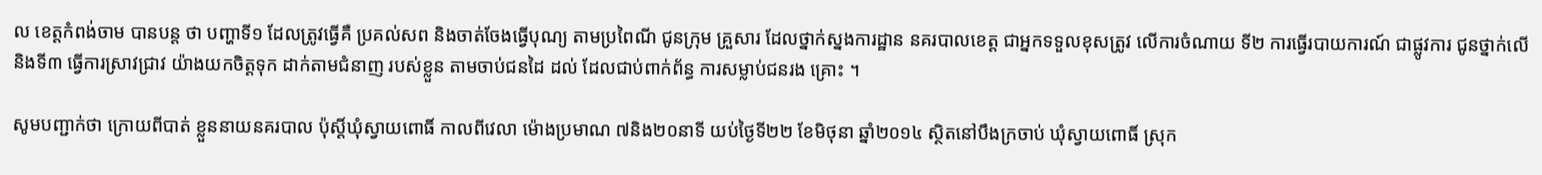ល ខេត្ដកំពង់ចាម បានបន្ដ ថា បញ្ហាទី១ ដែលត្រូវធ្វើគឺ ប្រគល់សព និងចាត់ចែងធ្វើបុណ្យ តាមប្រពៃណី ជូនក្រុម គ្រួសារ ដែលថ្នាក់ស្នងការដ្ឋាន នគរបាលខេត្ដ ជាអ្នកទទួលខុសត្រូវ លើការចំណាយ ទី២ ការធ្វើរបាយការណ៍ ជាផ្លូវការ ជូនថ្នាក់លើ និងទី៣ ធ្វើការស្រាវជ្រាវ យ៉ាងយកចិត្ដទុក ដាក់តាមជំនាញ របស់ខ្លួន តាមចាប់ជនដៃ ដល់ ដែលជាប់ពាក់ព័ន្ធ ការសម្លាប់ជនរង គ្រោះ ។

សូមបញ្ជាក់ថា ក្រោយពីបាត់ ខ្លួននាយនគរបាល ប៉ុស្ដិ៍ឃុំស្វាយពោធិ៍ កាលពីវេលា ម៉ោងប្រមាណ ៧និង២០នាទី យប់ថ្ងៃទី២២ ខែមិថុនា ឆ្នាំ២០១៤ ស្ថិតនៅបឹងក្រចាប់ ឃុំស្វាយពោធិ៍ ស្រុក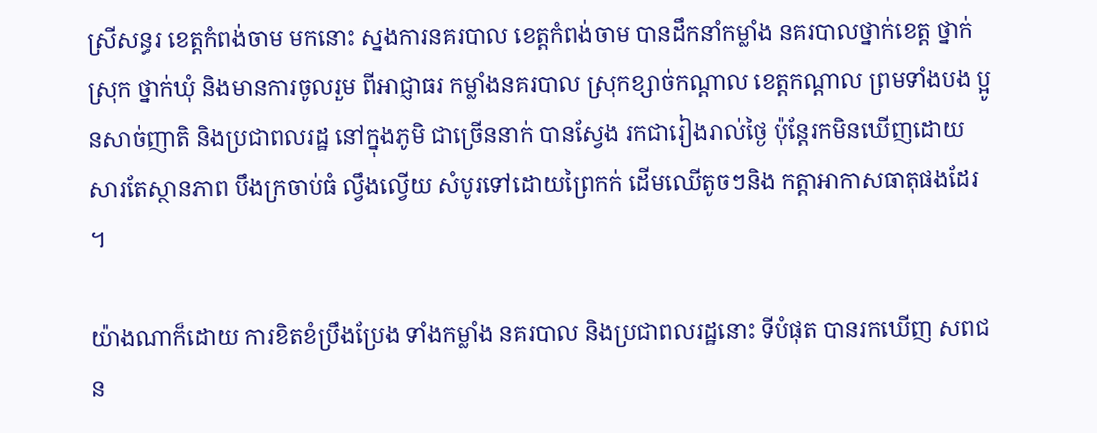ស្រីសន្ធរ ខេត្ដកំពង់ចាម មកនោះ ស្នងការនគរបាល ខេត្ដកំពង់ចាម បានដឹកនាំកម្លាំង នគរបាលថ្នាក់ខេត្ដ ថ្នាក់ ស្រុក ថ្នាក់ឃុំ និងមានការចូលរួម ពីអាជ្ញាធរ កម្លាំងនគរបាល ស្រុកខ្សាច់កណ្ដាល ខេត្ដកណ្ដាល ព្រមទាំងបង ប្អូនសាច់ញាតិ និងប្រជាពលរដ្ឋ នៅក្នុងភូមិ ជាច្រើននាក់ បានស្វែង រកជារៀងរាល់ថ្ងៃ ប៉ុន្ដែរកមិនឃើញដោយ សារតែស្ថានភាព បឹងក្រចាប់ធំ ល្វឹងល្វើយ សំបូរទៅដោយព្រៃកក់ ដើមឈើតូចៗនិង កត្ដាអាកាសធាតុផងដែរ ។

យ៉ាងណាក៏ដោយ ការខិតខំប្រឹងប្រែង ទាំងកម្លាំង នគរបាល និងប្រជាពលរដ្ឋនោះ ទីបំផុត បានរកឃើញ សពជន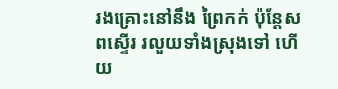រងគ្រោះនៅនឹង ព្រៃកក់ ប៉ុន្ដែសពស្ទើរ រលួយទាំងស្រុងទៅ ហើយ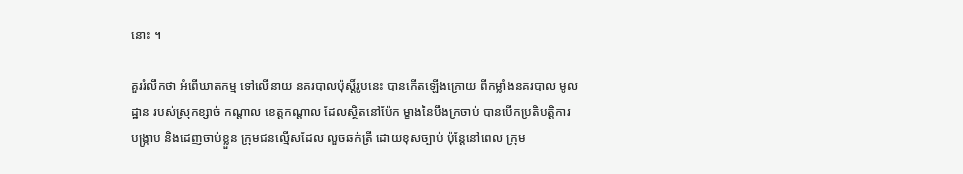នោះ ។

គួររំលឹកថា អំពើឃាតកម្ម ទៅលើនាយ នគរបាលប៉ុស្ដិ៍រូបនេះ បានកើតឡើងក្រោយ ពីកម្លាំងនគរបាល មូលដ្ឋាន របស់ស្រុកខ្សាច់ កណ្ដាល ខេត្ដកណ្ដាល ដែលស្ថិតនៅប៉ែក ម្ខាងនៃបឹងក្រចាប់ បានបើកប្រតិបត្ដិការ បង្ក្រាប និងដេញចាប់ខ្លួន ក្រុមជនល្មើសដែល លួចឆក់ត្រី ដោយខុសច្បាប់ ប៉ុន្ដែនៅពេល ក្រុម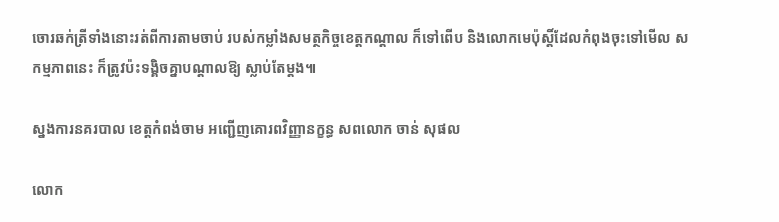ចោរឆក់ត្រីទាំងនោះរត់ពីការតាមចាប់ របស់កម្លាំងសមត្ថកិច្ចខេត្ដកណ្ដាល ក៏ទៅពើប និងលោកមេប៉ុស្ដិ៍ដែលកំពុងចុះទៅមើល សកម្មភាពនេះ ក៏ត្រូវប៉ះទង្គិចគ្នាបណ្ដាលឱ្យ ស្លាប់តែម្ដង៕

ស្នងការនគរបាល ខេត្តកំពង់ចាម អញ្ជើញគោរពវិញ្ញានក្ខន្ធ សពលោក ចាន់ សុផល

លោក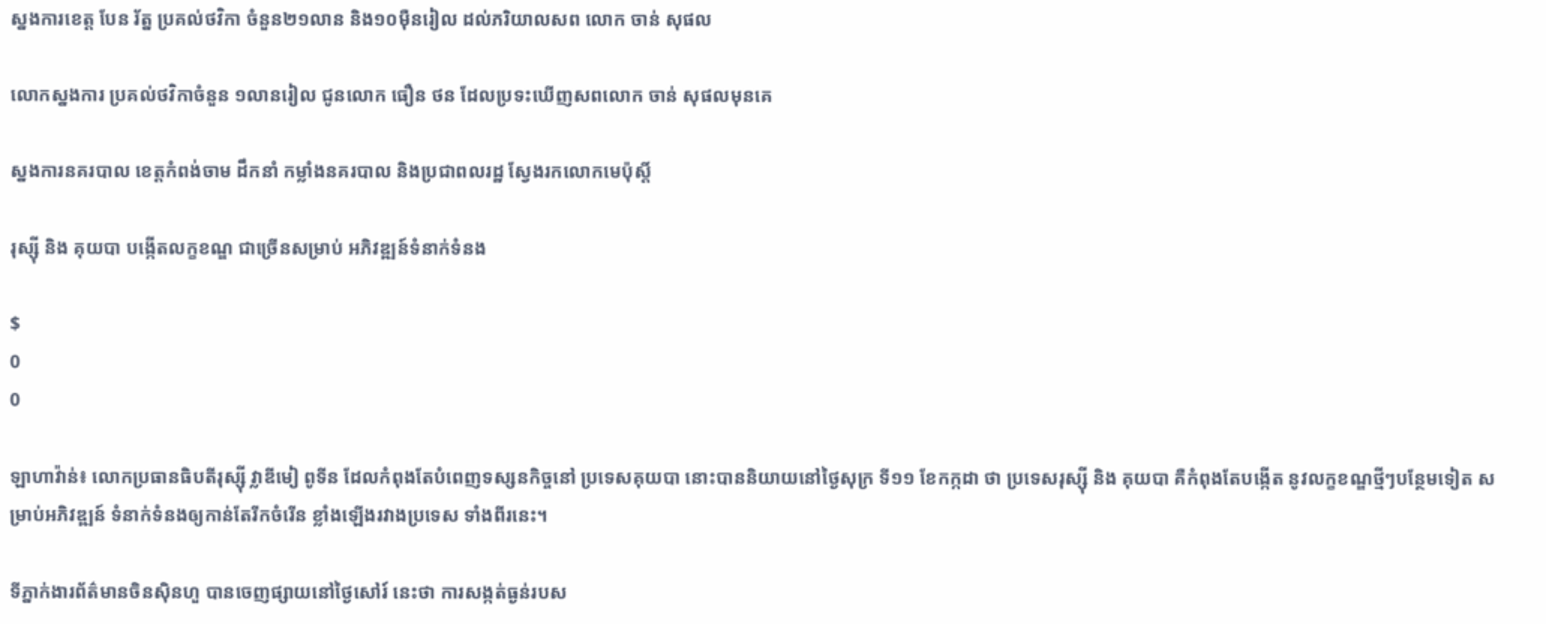ស្នងការខេត្ត បែន រ័ត្ន ប្រគល់ថវិកា ចំនួន២១លាន និង១០ម៉ឺនរៀល ដល់ភរិយាលសព លោក ចាន់ សុផល

លោកស្នងការ ប្រគល់ថវិកាចំនួន ១លានរៀល ជូនលោក ធឿន ថន ដែលប្រទះឃើញសពលោក ចាន់ សុផលមុនគេ

ស្នងការនគរបាល ខេត្តកំពង់ចាម ដឹកនាំ កម្លាំងនគរបាល និងប្រជាពលរដ្ឋ ស្វែងរកលោកមេប៉ុស្តិ៍

រុស្ស៊ី និង គុយបា បង្កើតលក្ខខណ្ឌ ជាច្រើនសម្រាប់ អភិវឌ្ឍន៍ទំនាក់ទំនង

$
0
0

ឡាហាវ៉ាន់៖ លោកប្រធានធិបតីរុស្ស៊ី វ្លាឌីមៀ ពូទីន ដែលកំពុងតែបំពេញទស្សនកិច្ចនៅ ប្រទេសគុយបា នោះបាននិយាយនៅថ្ងៃសុក្រ ទី១១ ខែកក្កដា ថា ប្រទេសរុស្ស៊ី និង គុយបា គឺកំពុងតែបង្កើត នូវលក្ខខណ្ឌថ្មីៗបន្ថែមទៀត សម្រាប់អភិវឌ្ឍន៍ ទំនាក់ទំនងឲ្យកាន់តែរីកចំរើន ខ្លាំងឡើងរវាងប្រទេស ទាំងពីរនេះ។

ទីភ្នាក់ងារព័ត៌មានចិនស៊ិនហួ បានចេញផ្សាយនៅថ្ងៃសៅរ៍ នេះថា ការសង្កត់ធ្ងន់របស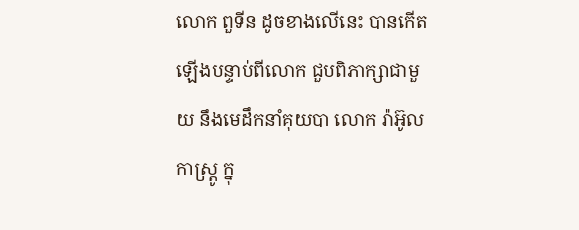លោក ពួទីន ដូចខាងលើនេះ បានកើតឡើងបន្ទាប់ពីលោក ជួបពិភាក្សាជាមួយ នឹងមេដឹកនាំគុយបា លោក រ៉ាអ៊ូល កាស្ត្រូ ក្នុ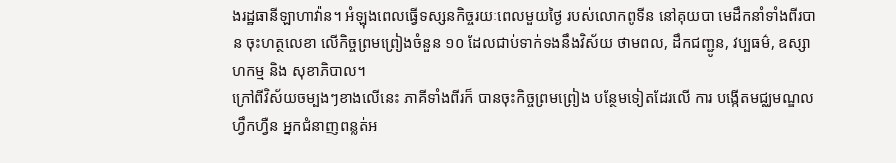ងរដ្ឋធានីឡាហាវ៉ាន។ អំឡុងពេលធ្វើទស្សនកិច្ចរយៈពេលមួយថ្ងៃ របស់លោកពូទីន នៅគុយបា មេដឹកនាំទាំងពីរបាន ចុះហត្ថលេខា លើកិច្ចព្រមព្រៀងចំនួន ១០ ដែលជាប់ទាក់ទងនឹងវិស័យ ថាមពល, ដឹកជញ្ជូន, វប្បធម៌, ឧស្សាហកម្ម និង សុខាភិបាល។
ក្រៅពីវិស័យចម្បងៗខាងលើនេះ ភាគីទាំងពីរក៏ បានចុះកិច្ចព្រមព្រៀង បន្ថែមទៀតដែរលើ ការ បង្កើតមជ្ឈមណ្ឌលហ្វឹកហ្វឺន អ្នកជំនាញពន្លត់អ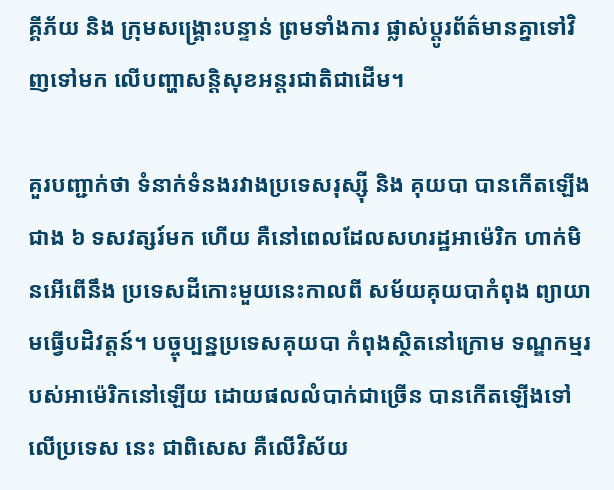គ្គីភ័យ និង ក្រុមសង្គ្រោះបន្ទាន់ ព្រមទាំងការ ផ្លាស់ប្តូរព័ត៌មានគ្នាទៅវិញទៅមក លើបញ្ហាសន្តិសុខអន្តរជាតិជាដើម។

គួរបញ្ជាក់ថា ទំនាក់ទំនងរវាងប្រទេសរុស្ស៊ី និង គុយបា បានកើតឡើងជាង ៦ ទសវត្សរ៍មក ហើយ គឺនៅពេលដែលសហរដ្ឋអាម៉េរិក ហាក់មិនអើពើនឹង ប្រទេសដីកោះមួយនេះកាលពី សម័យគុយបាកំពុង ព្យាយាមធ្វើបដិវត្តន៍។ បច្ចុប្បន្នប្រទេសគុយបា កំពុងស្ថិតនៅក្រោម ទណ្ឌកម្មរបស់អាម៉េរិកនៅឡើយ ដោយផលលំបាក់ជាច្រើន បានកើតឡើងទៅលើប្រទេស នេះ ជាពិសេស គឺលើវិស័យ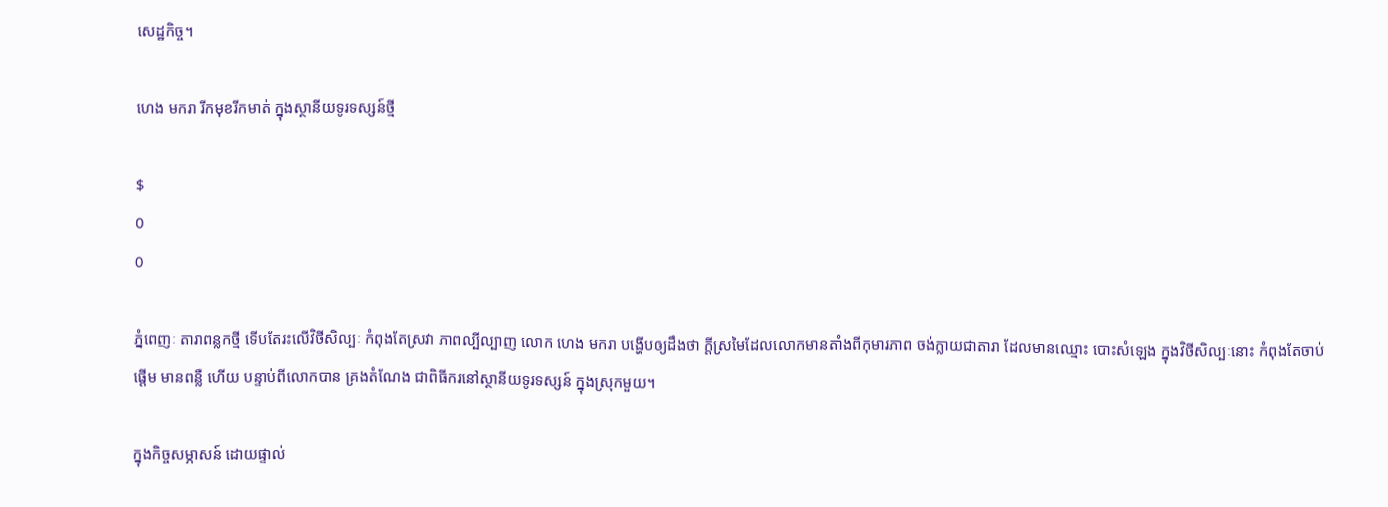សេដ្ឋកិច្ច។

ហេង មករា រីកមុខរីកមាត់ ក្នុងស្ថានីយទូរទស្សន៍ថ្មី

$
0
0

ភ្នំពេញៈ តារាពន្លកថ្មី ទើបតែរះលើវិថីសិល្បៈ កំពុងតែស្រវា ភាពល្បីល្បាញ លោក ហេង មករា បង្ហើបឲ្យដឹងថា ក្តីស្រមៃដែលលោកមានតាំងពីកុមារភាព ចង់ក្លាយជាតារា ដែលមានឈ្មោះ បោះសំឡេង ក្នុងវិថីសិល្បៈនោះ កំពុងតែចាប់ផ្តើម មានពន្លឺ ហើយ បន្ទាប់ពីលោកបាន គ្រងតំណែង ជាពិធីករនៅស្ថានីយទូរទស្សន៍ ក្នុងស្រុកមួយ។

ក្នុងកិច្ចសម្ភាសន៍ ដោយផ្ទាល់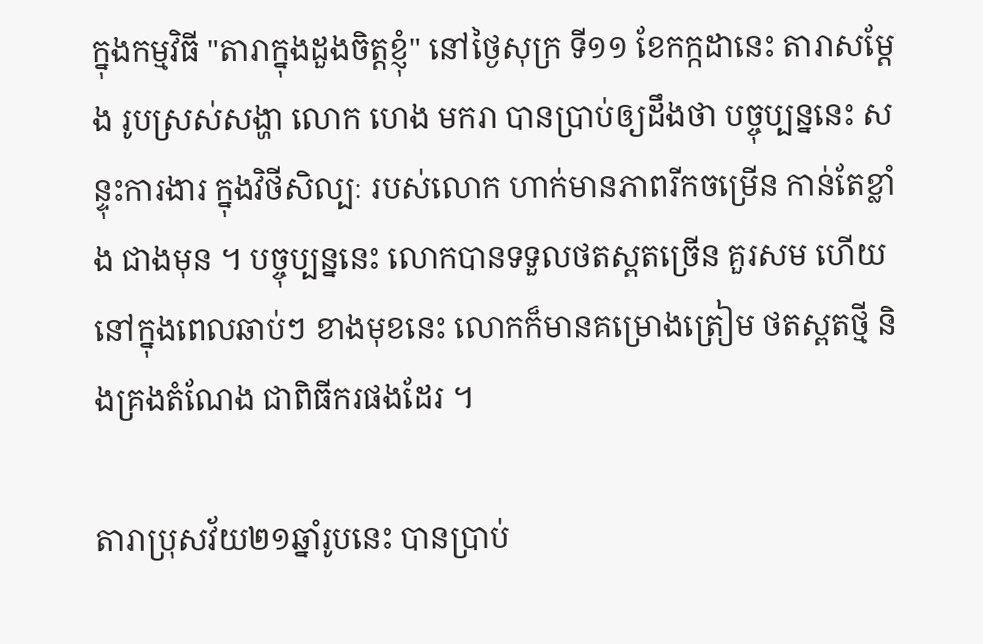ក្នុងកម្មវិធី "តារាក្នុងដួងចិត្តខ្ញុំ" នៅថ្ងៃសុក្រ ទី១១ ខែកក្កដានេះ តារាសម្តែង រូបស្រស់សង្ហា លោក ហេង មករា បានប្រាប់ឲ្យដឹងថា បច្ចុប្បន្ននេះ សន្ទុះការងារ ក្នុងវិថីសិល្បៈ របស់លោក ហាក់មានភាពរីកចម្រើន កាន់តែខ្លាំង ជាងមុន ។ បច្ចុប្បន្ននេះ លោកបានទទួលថតស្ពតច្រើន គួរសម ហើយនៅក្នុងពេលឆាប់ៗ ខាងមុខនេះ លោកក៏មានគម្រោងត្រៀម ថតស្ពតថ្មី និងគ្រងតំណែង ជាពិធីករផងដែរ ។

តារាប្រុសវ័យ២១ឆ្នាំរូបនេះ បានប្រាប់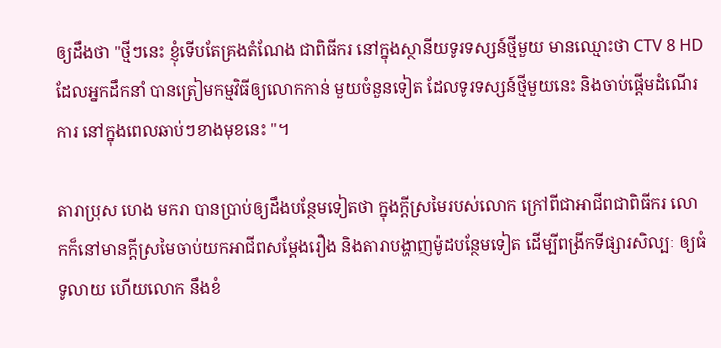ឲ្យដឹងថា "ថ្មីៗនេះ ខ្ញុំទើបតែគ្រងតំណែង ជាពិធីករ នៅក្នុងស្ថានីយទូរទស្សន៍ថ្មីមួយ មានឈ្មោះថា CTV 8 HD ដែលអ្នកដឹកនាំ បានត្រៀមកម្មវិធីឲ្យលោកកាន់ មួយចំនួនទៀត ដែលទូរទស្សន៍ថ្មីមួយនេះ និងចាប់ផ្តើមដំណើរការ នៅក្នុងពេលឆាប់ៗខាងមុខនេះ "។

តារាប្រុស ហេង មករា បានប្រាប់ឲ្យដឹងបន្ថែមទៀតថា ក្នុងក្តីស្រមៃរបស់លោក ក្រៅពីជាអាជីពជាពិធីករ លោកក៏នៅមានក្តីស្រមៃចាប់យកអាជីពសម្តែងរឿង និងតារាបង្ហាញម៉ូដបន្ថែមទៀត ដើម្បីពង្រីកទីផ្សារសិល្បៈ ឲ្យធំទូលាយ ហើយលោក នឹងខំ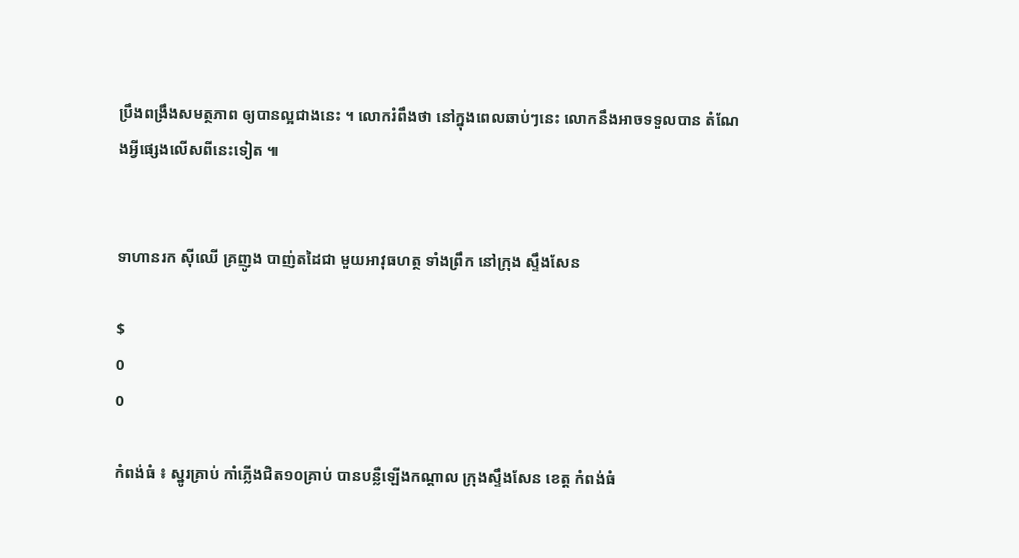ប្រឹងពង្រឹងសមត្ថភាព ឲ្យបានល្អជាងនេះ ។ លោករំពឹងថា នៅក្នុងពេលឆាប់ៗនេះ លោកនឹងអាចទទួលបាន តំណែងអ្វីផ្សេងលើសពីនេះទៀត ៕


ទាហានរក ស៊ីឈើ គ្រញូង បាញ់តដៃជា មួយអាវុធហត្ថ ទាំងព្រឹក នៅក្រុង ស្ទឹងសែន

$
0
0

កំពង់ធំ ៖ ស្នូរគ្រាប់ កាំភ្លើងជិត១០គ្រាប់ បានបន្លឺឡើងកណ្ដាល ក្រុងស្ទឹងសែន ខេត្ដ កំពង់ធំ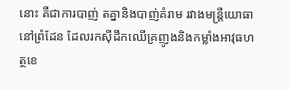នោះ គឺជាការបាញ់ តគ្នានិងបាញ់គំរាម រវាងមន្ដ្រីយោធានៅព្រំដែន ដែលរកស៊ីដឹកឈើគ្រញូងនិងកម្លាំងអាវុធហត្ថខេ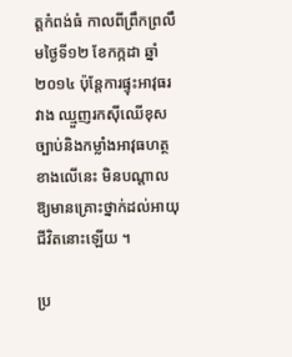ត្ដកំពង់ធំ កាលពីព្រឹកព្រលឹមថ្ងៃទី១២ ខែកក្កដា ឆ្នាំ២០១៤ ប៉ុន្ដែការផ្ទុះអាវុធរវាង ឈ្មួញរកស៊ីឈើខុសច្បាប់និងកម្លាំងអាវុធហត្ថខាងលើនេះ មិនបណ្ដាលឱ្យមានគ្រោះថ្នាក់ដល់អាយុជីវិតនោះឡើយ ។

ប្រ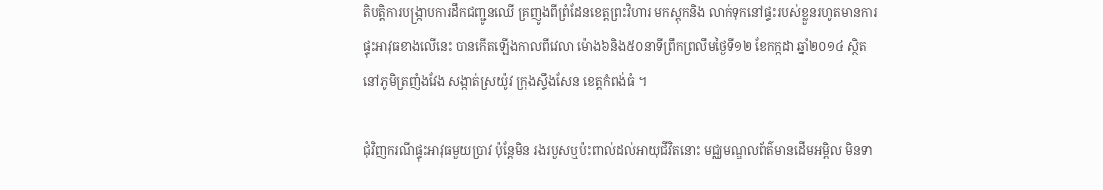តិបត្ដិការបង្ក្រាបការដឹកជញ្ជូនឈើ គ្រញូងពីព្រំដែនខេត្ដព្រះវិហារ មកស្ដុកនិង លាក់ទុកនៅផ្ទះរបស់ខ្លួនរហូតមានការផ្ទុះអាវុធខាងលើនេះ បានកើតឡើងកាលពីវេលា ម៉ោង៦និង៥០នាទីព្រឹកព្រលឹមថ្ងៃទី១២ ខែកក្កដា ឆ្នាំ២០១៤ ស្ថិតនៅភូមិត្រញំងវែង សង្កាត់ស្រយ៉ូវ ក្រុងស្ទឹងសែន ខេត្ដកំពង់ធំ ។

ជុំវិញករណីផ្ទុះអាវុធមួយប្រាវ ប៉ុន្ដែមិន រងរបួសឬប៉ះពាល់ដល់អាយុជីវិតនោះ មជ្ឈមណ្ឌលព័ត៌មានដើមអម្ពិល មិនទា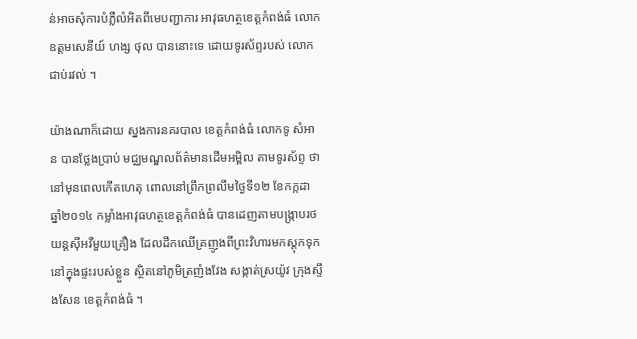ន់អាចសុំការបំភ្លឺលំអិតពីមេបញ្ជាការ អាវុធហត្ថខេត្ដកំពង់ធំ លោកឧត្ដមសេនីយ៍ ហង្ស ថុល បាននោះទេ ដោយទូរស័ព្ទរបស់ លោកជាប់រវល់ ។

យ៉ាងណាក៏ដោយ ស្នងការនគរបាល ខេត្ដកំពង់ធំ លោកទូ សំអាន បានថ្លែងប្រាប់ មជ្ឈមណ្ឌលព័ត៌មានដើមអម្ពិល តាមទូរស័ព្ទ ថា នៅមុនពេលកើតហេតុ ពោលនៅព្រឹកព្រលឹមថ្ងៃទី១២ ខែកក្កដា ឆ្នាំ២០១៤ កម្លាំងអាវុធហត្ថខេត្ដកំពង់ធំ បានដេញតាមបង្ក្រាបរថយន្ដស៊ីអវីមួយគ្រឿង ដែលដឹកឈើគ្រញូងពីព្រះវិហារមកស្ដុកទុកនៅក្នុងផ្ទះរបស់ខ្លួន ស្ថិតនៅភូមិត្រញំងវែង សង្កាត់ស្រយ៉ូវ ក្រុងស្ទឹងសែន ខេត្ដកំពង់ធំ ។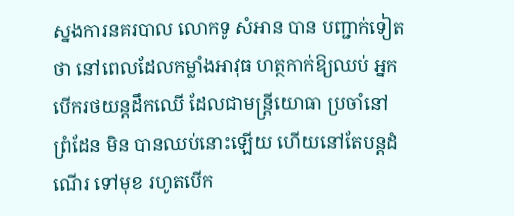ស្នងការនគរបាល លោកទូ សំអាន បាន បញ្ជាក់ទៀតថា នៅពេលដែលកម្លាំងអាវុធ ហត្ថកាក់ឱ្យឈប់ អ្នកបើករថយន្ដដឹកឈើ ដែលជាមន្ដ្រីយោធា ប្រចាំនៅព្រំដែន មិន បានឈប់នោះឡើយ ហើយនៅតែបន្ដដំណើរ ទៅមុខ រហូតបើក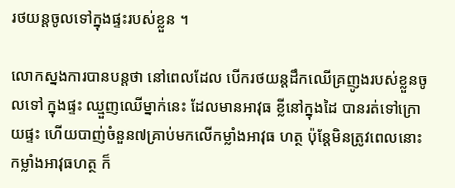រថយន្ដចូលទៅក្នុងផ្ទះរបស់ខ្លួន ។

លោកស្នងការបានបន្ដថា នៅពេលដែល បើករថយន្ដដឹកឈើគ្រញូងរបស់ខ្លួនចូលទៅ ក្នុងផ្ទះ ឈ្មួញឈើម្នាក់នេះ ដែលមានអាវុធ ខ្លីនៅក្នុងដៃ បានរត់ទៅក្រោយផ្ទះ ហើយបាញ់ចំនួន៧គ្រាប់មកលើកម្លាំងអាវុធ ហត្ថ ប៉ុន្ដែមិនត្រូវពេលនោះ កម្លាំងអាវុធហត្ថ ក៏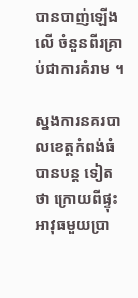បានបាញ់ឡើងលើ ចំនួនពីរគ្រាប់ជាការគំរាម ។

ស្នងការនគរបាលខេត្ដកំពង់ធំ បានបន្ដ ទៀតថា ក្រោយពីផ្ទុះអាវុធមួយប្រា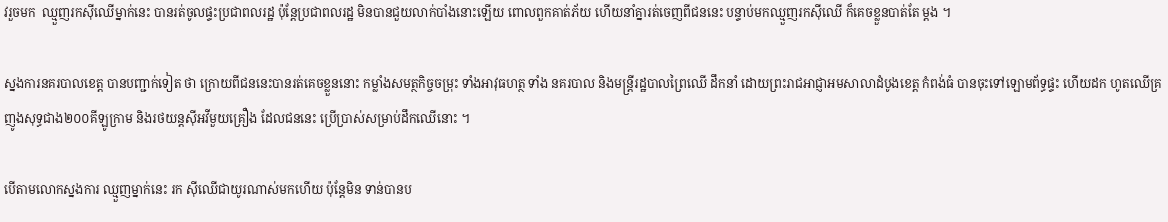វរួចមក  ឈ្មួញរកស៊ីឈើម្នាក់នេះ បានរត់ចូលផ្ទះប្រជាពលរដ្ឋ ប៉ុន្ដែប្រជាពលរដ្ឋ មិនបានជួយលាក់បាំងនោះឡើយ ពោលពួកគាត់ភ័យ ហើយនាំគ្នារត់ចេញពីជននេះ បន្ទាប់មកឈ្មួញរកស៊ីឈើ ក៏គេចខ្លួនបាត់តែ ម្ដង ។

ស្នងការនគរបាលខេត្ដ បានបញ្ជាក់ទៀត ថា ក្រោយពីជននេះបានរត់គេចខ្លួននោះ កម្លាំងសមត្ថកិច្ចចម្រុះ ទាំងអាវុធហត្ថ ទាំង នគរបាល និងមន្ដ្រីរដ្ឋបាលព្រៃឈើ ដឹកនាំ ដោយព្រះរាជអាជ្ញាអមសាលាដំបូងខេត្ដ កំពង់ធំ បានចុះទៅឡោមព័ទ្ធផ្ទះ ហើយដក ហូតឈើគ្រញូងសុទ្ធជាង២០០គីឡូក្រាម និងរថយន្ដស៊ីអវីមួយគ្រឿង ដែលជននេះ ប្រើប្រាស់សម្រាប់ដឹកឈើនោះ ។

បើតាមលោកស្នងការ ឈ្មួញម្នាក់នេះ រក ស៊ីឈើជាយូរណាស់មកហើយ ប៉ុន្ដែមិន ទាន់បានប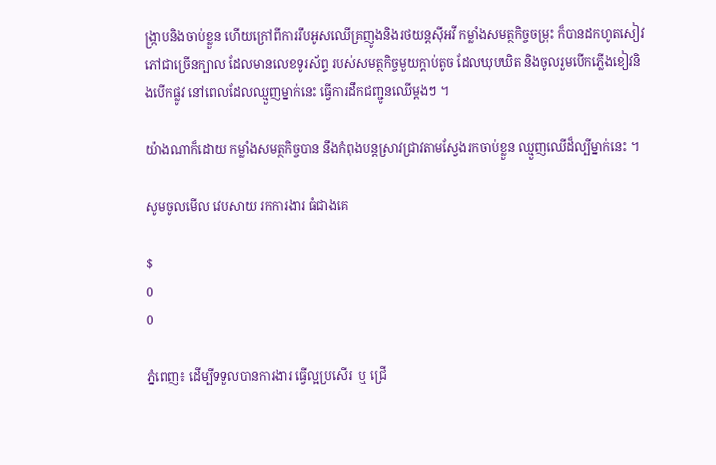ង្ក្រាបនិងចាប់ខ្លួន ហើយក្រៅពីការរឹបអូសឈើគ្រញូងនិងរថយន្ដស៊ីអវី កម្លាំងសមត្ថកិច្ចចម្រុះ ក៏បានដកហូតសៀវភៅជាច្រើនក្បាល ដែលមានលេខទូរស័ព្ទ របស់សមត្ថកិច្ចមួយក្ដាប់តូច ដែលឃុបឃិត និងចូលរួមបើកភ្លើងខៀវនិងបើកផ្លូវ នៅពេលដែលឈ្មួញម្នាក់នេះ ធ្វើការដឹកជញ្ជូនឈើម្ដងៗ ។

យ៉ាងណាក៏ដោយ កម្លាំងសមត្ថកិច្ចបាន នឹងកំពុងបន្ដស្រាវជ្រាវតាមស្វែងរកចាប់ខ្លួន ឈ្មួញឈើដ៏ល្បីម្នាក់នេះ ។

សូមចូលមើល វេបសាយ រកការងារ ធំជាងគេ

$
0
0

ភ្នំពេញ៖ ដើម្បីទទួលបានការងារ ធ្វើល្អប្រសើរ  ឬ ជ្រើ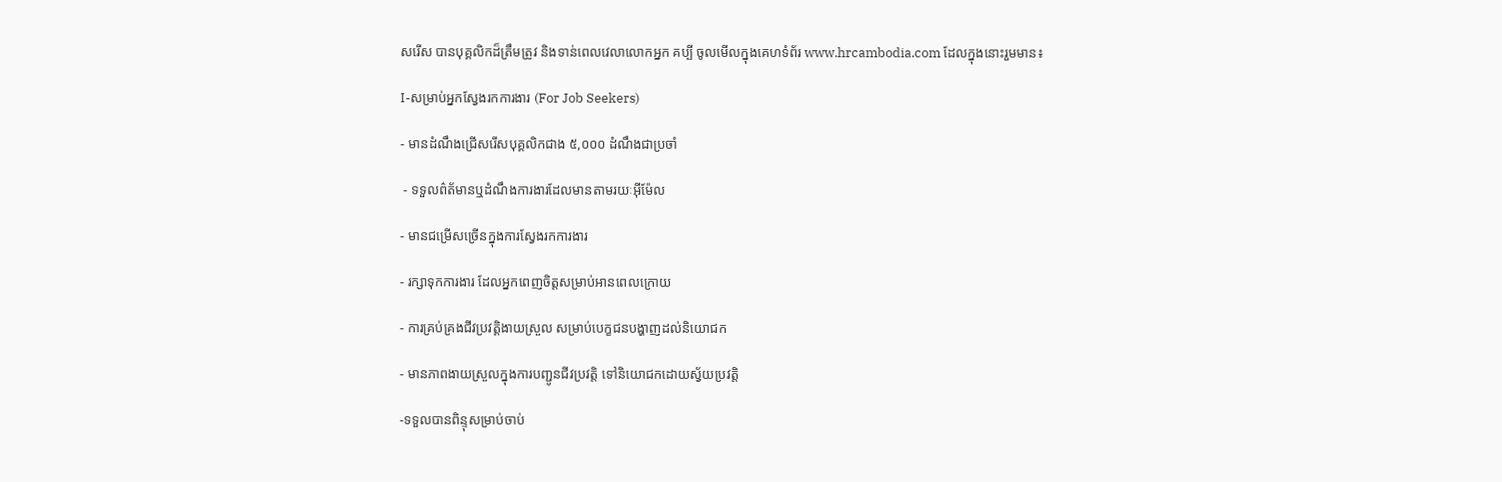សរើស បានបុគ្គលិកដ៏ត្រឹមត្រូវ និងទាន់ពេលវេលាលោកអ្នក គប្បី ចូលមើលក្នុងគេហទំព័រ www.hrcambodia.com ដែលក្នុងនោះរួមមាន៖

I-សម្រាប់អ្នកស្វែងរកការងារ (For Job Seekers)

- មានដំណឹងជ្រើសរើសបុគ្គលិកជាង ៥,០០០ ដំណឹងជាប្រចាំ

 - ទទួលព៌ត័មានឬដំណឹងការងារដែលមានតាមរយៈអ៊ីម៉ែល

- មានជម្រើសច្រើនក្នុងការស្វែងរកការងារ

- រក្សាទុកការងារ ដែលអ្នកពេញចិត្តសម្រាប់អានពេលក្រោយ

- ការគ្រប់គ្រងជីវប្រវត្តិងាយស្រួល សម្រាប់បេក្ខជនបង្ហាញដល់និយោជក

- មានភាពងាយស្រួលក្នុងការបញ្ជូនជីវប្រវត្តិ ទៅនិយោជកដោយស្វ័យប្រវត្តិ

-ទទួលបានពិន្ទុសម្រាប់ចាប់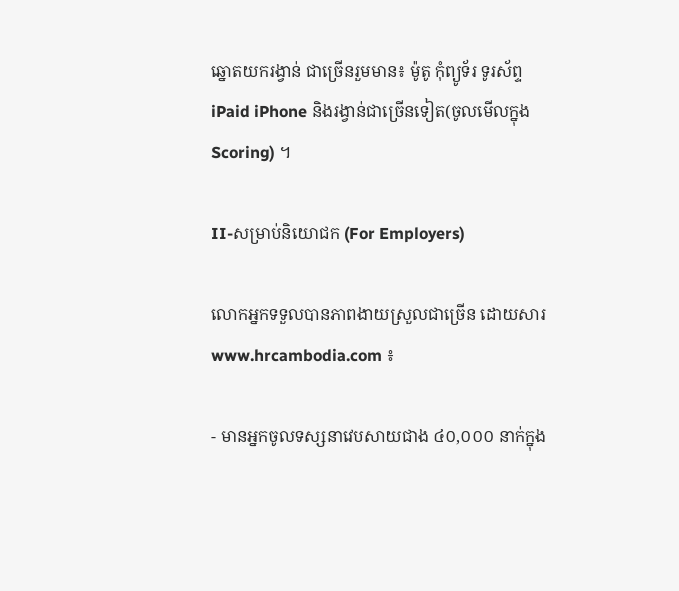ឆ្នោតយករង្វាន់ ជាច្រើនរួមមាន៖ ម៉ូតូ កុំព្យូទ័រ ទូរស័ព្ទ iPaid iPhone និងរង្វាន់ជាច្រើនទៀត(ចូលមើលក្នុង Scoring) ។

II-សម្រាប់និយោជក (For Employers)

លោកអ្នកទទួលបានភាពងាយស្រួលជាច្រើន ដោយសារ www.hrcambodia.com ៖

- មានអ្នកចូលទស្សនាវេបសាយជាង ៤០,០០០ នាក់ក្នុង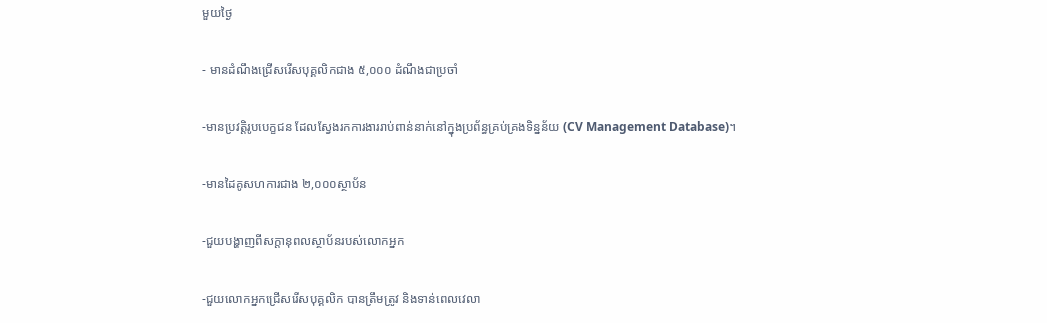មួយថ្ងៃ

- មានដំណឹងជ្រើសរើសបុគ្គលិកជាង ៥,០០០ ដំណឹងជាប្រចាំ

-មានប្រវត្តិរូបបេក្ខជន ដែលស្វែងរកការងាររាប់ពាន់នាក់នៅក្នុងប្រព័ន្ធគ្រប់គ្រងទិន្នន័យ (CV Management Database)។

-មានដៃគូសហការជាង ២,០០០ស្ថាប័ន

-ជួយបង្ហាញពីសក្តានុពលស្ថាប័នរបស់លោកអ្នក

-ជួយលោកអ្នកជ្រើសរើសបុគ្គលិក បានត្រឹមត្រូវ និងទាន់ពេលវេលា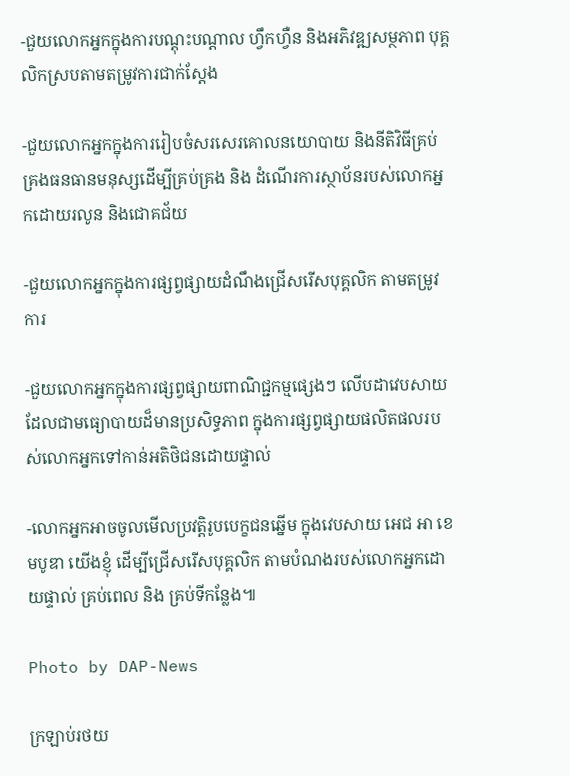-ជួយលោកអ្នកក្នុងការបណ្តុះបណ្តាល ហឹ្វកហ្វឺន និងអភិវឌ្ឍសម្ថភាព បុគ្គលិកស្របតាមតម្រូវការជាក់ស្តែង

-ជួយលោកអ្នកក្នុងការរៀបចំសរសេរគោលនយោបាយ និងនីតិវិធីគ្រប់គ្រងធនធានមនុស្សដើម្បីគ្រប់គ្រង និង ដំណើរការស្ថាប័នរបស់លោកអ្នកដោយរលូន និងជោគជ័យ

-ជួយលោកអ្នកក្នុងការផ្សព្វផ្សាយដំណឹងជ្រើសរើសបុគ្គលិក តាមតម្រូវការ

-ជួយលោកអ្នកក្នុងការផ្សព្វផ្សាយពាណិជ្ជកម្មផ្សេងៗ លើបដាវេបសាយ ដែលជាមធ្យោបាយដ៏មានប្រសិទ្ធភាព ក្នុងការផ្សព្វផ្សាយផលិតផលរបស់លោកអ្នកទៅកាន់អតិថិជនដោយផ្ទាល់

-លោកអ្នកអាចចូលមើលប្រវត្តិរូបបេក្ខជនឆ្នើម ក្នុងវេបសាយ អេជ អា ខេមបូឌា យើងខ្ញុំ ដើម្បីជ្រើសរើសបុគ្គលិក តាមបំណងរបស់លោកអ្នកដោយផ្ទាល់ គ្រប់ពេល និង គ្រប់ទីកន្លែង៕

Photo by DAP-News

ក្រឡាប់រថយ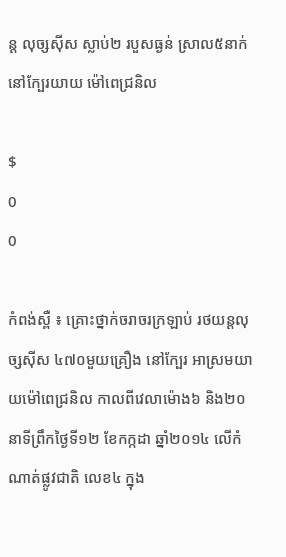ន្ដ លុច្សស៊ីស ស្លាប់២ របួសធ្ងន់ ស្រាល៥នាក់ នៅក្បែរយាយ ម៉ៅពេជ្រនិល

$
0
0

កំពង់ស្ពឺ ៖ គ្រោះថ្នាក់ចរាចរក្រឡាប់ រថយន្ដលុច្សស៊ីស ៤៧០មួយគ្រឿង នៅក្បែរ អាស្រមយាយម៉ៅពេជ្រនិល កាលពីវេលាម៉ោង៦ និង២០នាទីព្រឹកថ្ងៃទី១២ ខែកក្កដា ឆ្នាំ២០១៤ លើកំណាត់ផ្លូវជាតិ លេខ៤ ក្នុង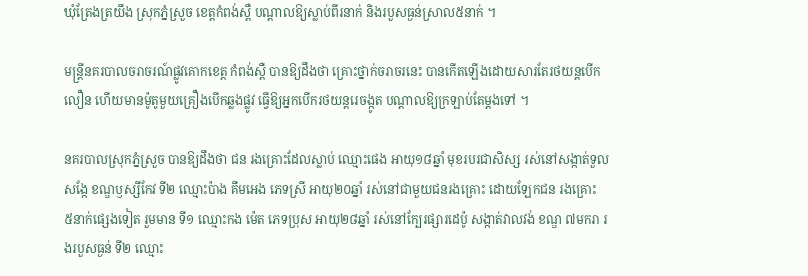ឃុំត្រែងត្រយឹង ស្រុកភ្នំស្រួច ខេត្ដកំពង់ស្ពឺ បណ្ដាលឱ្យស្លាប់ពីរនាក់ និងរបួសធ្ងន់ស្រាល៥នាក់ ។

មន្ដ្រីនគរបាលចរាចរណ៍ផ្លូវគោកខេត្ដ កំពង់ស្ពឺ បានឱ្យដឹងថា គ្រោះថ្នាក់ចរាចរនេះ បានកើតឡើងដោយសារតែរថយន្ដបើកលឿន ហើយមានម៉ូតូមួយគ្រឿងបើកឆ្លងផ្លូវ ធ្វើឱ្យអ្នកបើករថយន្ដរេចង្កូត បណ្ដាលឱ្យក្រឡាប់តែម្ដងទៅ ។

នគរបាលស្រុកភ្នំស្រួច បានឱ្យដឹងថា ជន រងគ្រោះដែលស្លាប់ ឈ្មោះផេង អាយុ១៨ឆ្នាំ មុខរបរជាសិស្ស រស់នៅសង្កាត់ទួលសង្កែ ខណ្ឌឫស្សីកែវ ទី២ ឈ្មោះប៉ាង គឹមអេង ភេទស្រី អាយុ២០ឆ្នាំ រស់នៅជាមួយជនរងគ្រោះ ដោយឡែកជន រងគ្រោះ ៥នាក់ផ្សេងទៀត រួមមាន ទី១ ឈ្មោះកង ម៉េត ភេទប្រុស អាយុ២៨ឆ្នាំ រស់នៅក្បែរផ្សារដេប៉ូ សង្កាត់វាលវង់ ខណ្ឌ ៧មករា រងរបួសធ្ងន់ ទី២ ឈ្មោះ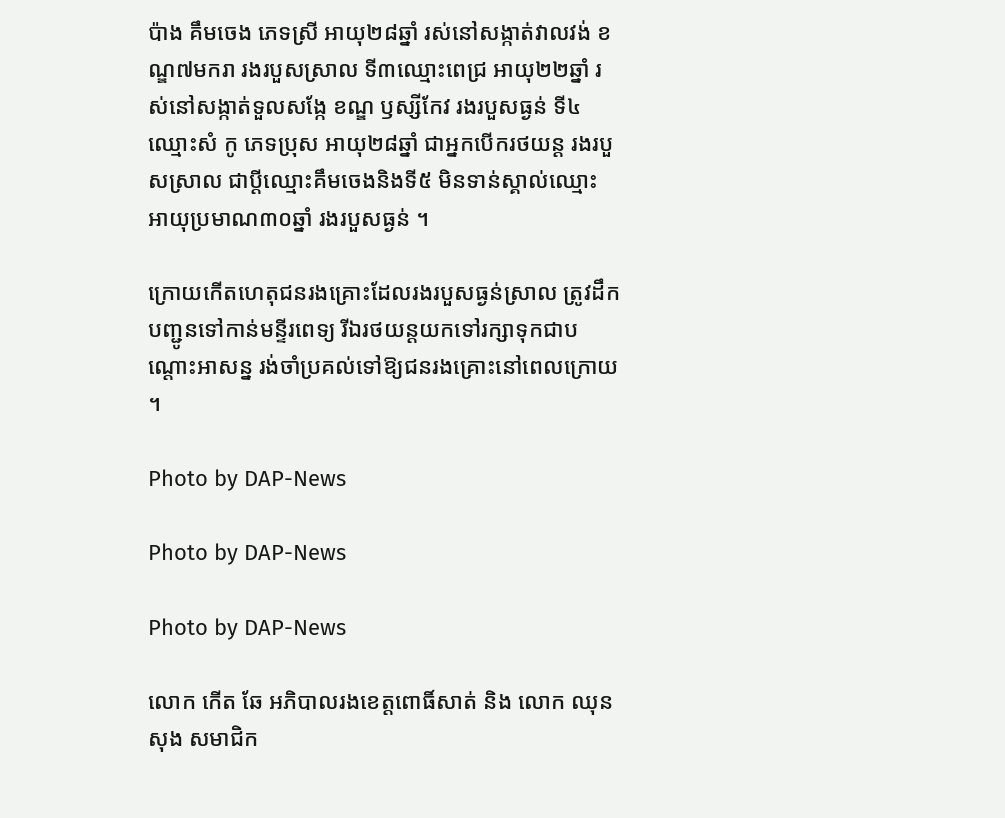ប៉ាង គឹមចេង ភេទស្រី អាយុ២៨ឆ្នាំ រស់នៅសង្កាត់វាលវង់ ខណ្ឌ៧មករា រងរបួសស្រាល ទី៣ឈ្មោះពេជ្រ អាយុ២២ឆ្នាំ រស់នៅសង្កាត់ទួលសង្កែ ខណ្ឌ ឫស្សីកែវ រងរបួសធ្ងន់ ទី៤ ឈ្មោះសំ កូ ភេទប្រុស អាយុ២៨ឆ្នាំ ជាអ្នកបើករថយន្ដ រងរបួសស្រាល ជាប្ដីឈ្មោះគឹមចេងនិងទី៥ មិនទាន់ស្គាល់ឈ្មោះ អាយុប្រមាណ៣០ឆ្នាំ រងរបួសធ្ងន់ ។

ក្រោយកើតហេតុជនរងគ្រោះដែលរងរបួសធ្ងន់ស្រាល ត្រូវដឹកបញ្ជូនទៅកាន់មន្ទីរពេទ្យ រីឯរថយន្ដយកទៅរក្សាទុកជាបណ្ដោះអាសន្ន រង់ចាំប្រគល់ទៅឱ្យជនរងគ្រោះនៅពេលក្រោយ ។

Photo by DAP-News

Photo by DAP-News

Photo by DAP-News

លោក កើត ឆែ អភិបាលរងខេត្តពោធិ៍សាត់ និង លោក ឈុន សុង សមាជិក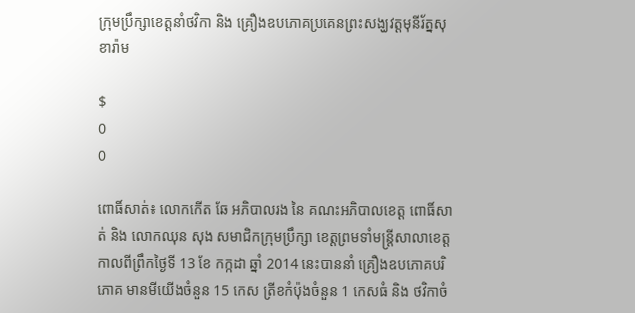ក្រុមប្រឹក្សាខេត្តនាំថវិកា និង គ្រឿងឧបភោគប្រគេនព្រះសង្ឃវត្តមុនីរ័ត្នសុខារ៉ាម

$
0
0

ពោធិ៍សាត់៖ លោកកើត ឆែ អភិបាលរង នៃ គណះអភិបាលខេត្ត ពោធិ៍សាត់ និង លោកឈុន សុង សមាជិកក្រុមប្រឹក្សា ខេត្តព្រមទាំមន្ត្រីសាលាខេត្ត កាលពីព្រឹកថ្ងៃទី 13 ខែ កក្កដា ឆ្នាំ 2014 នេះបាននាំ គ្រឿងឧបភោគបរិភោគ មានមីយើងចំនួន 15 កេស ត្រីខកំប៉ុងចំនួន 1 កេសធំ និង ថវិកាចំ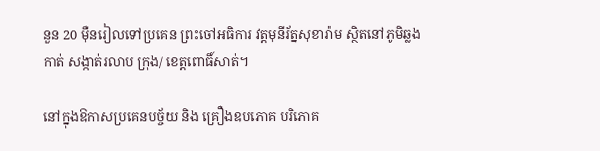នួន 20 មុឺនរៀលទៅប្រគេន ព្រះចៅអធិការ វត្តមុនីរ័ត្នសុខារ៉ាម ស្ថិតនៅភូមិឆ្លងកាត់ សង្កាត់រលាប ក្រុង/ ខេត្តពោធិ៍សាត់។

នៅក្នុងឱកាសប្រគេនបច្ច័យ និង គ្រឿងឧបភោគ បរិភោគ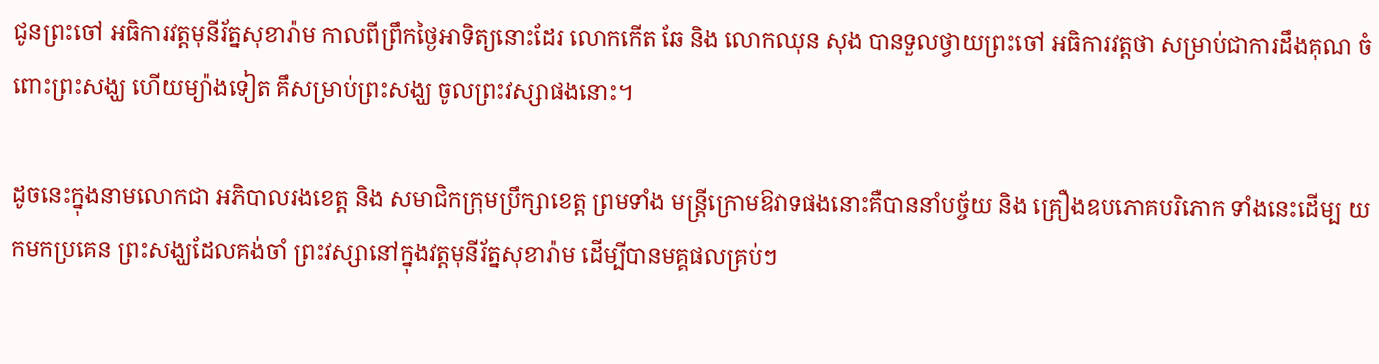ជូនព្រះចៅ អធិការវត្តមុនីរ័ត្នសុខារ៉ាម កាលពីព្រឹកថ្ងៃអាទិត្យនោះដែរ លោកកើត ឆែ និង លោកឈុន សុង បានទួលថ្វាយព្រះចៅ អធិការវត្តថា សម្រាប់ជាការដឹងគុណ ចំពោះព្រះសង្ឃ ហើយម្យ៉ាងទៀត គឹសម្រាប់ព្រះសង្ឃ ចូលព្រះវស្សាផងនោះ។

ដូចនេះក្នុងនាមលោកជា អភិបាលរងខេត្ត និង សមាជិកក្រុមប្រឹក្សាខេត្ត ព្រមទាំង មន្ត្រីក្រោមឱវាទផងនោះគឺបាននាំបច្ច័យ និង គ្រឿងឧបភោគបរិភោក ទាំងនេះដើម្ប យកមកប្រគេន ព្រះសង្ឃដែលគង់ចាំ ព្រះវស្សានៅក្នុងវត្តមុនីរ័ត្នសុខារ៉ាម ដើម្បីបានមគ្គផលគ្រប់ៗ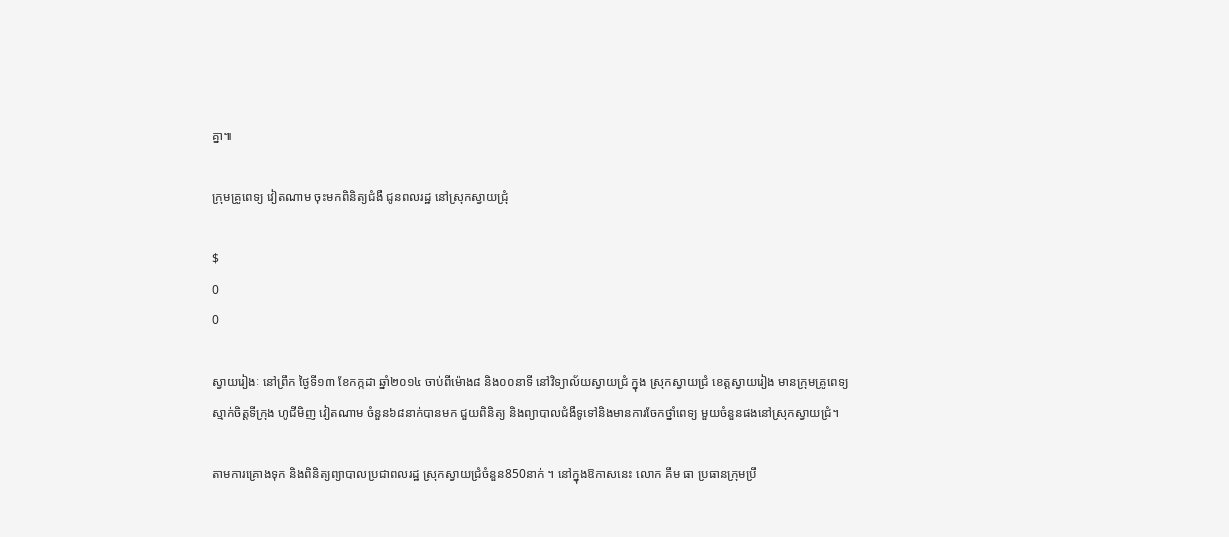គ្នា៕

ក្រុមគ្រូពេទ្យ វៀតណាម ចុះមកពិនិត្យជំងឺ ជូនពលរដ្ឋ នៅស្រុកស្វាយជ្រុំ

$
0
0

ស្វាយរៀងៈ នៅព្រឹក ថ្ងៃទី១៣ ខែកក្កដា ឆ្នាំ២០១៤ ចាប់ពីម៉ោង៨ និង០០នាទី នៅវិទ្យាល័យស្វាយជ្រំ ក្នុង ស្រុកស្វាយជ្រំ ខេត្តស្វាយរៀង មានក្រុមគ្រូពេទ្យស្មាក់ចិត្តទីក្រុង ហូជីមិញ វៀតណាម ចំនួន៦៨នាក់បានមក ជួយពិនិត្យ និងព្យាបាលជំងឺទូទៅនិងមានការចែកថ្នាំពេទ្យ មួយចំនួនផងនៅស្រុកស្វាយជ្រំ។

តាមការគ្រោងទុក និងពិនិត្យព្យាបាលប្រជាពលរដ្ឋ ស្រុកស្វាយជ្រំចំនួន850នាក់ ។ នៅក្នុងឱកាសនេះ លោក គឹម ធា ប្រធានក្រុមប្រឹ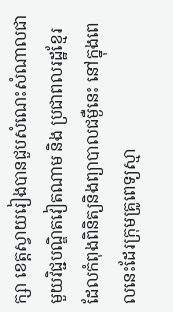ក្សា ខេត្តស្វាយរៀងបានជួបសំណេះសំណាលជាមួយវិជ្ជបណ្ឌិតវៀតណាម និង ប្រជាពលរដ្ឋខ្មែរដែលកំពុងពិនិត្យនិងព្យាបាលជម្ងឺនេះ នៅក្នុងពេលនេះដែរក្រុមគ្រូពេទ្យស្មា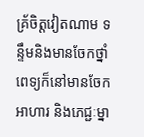គ្រ័ចិត្តវៀតណាម ទន្ទឹមនិងមានចែកថ្នាំពេទ្យក៏នៅមានចែកអាហារ និងភេជ្ជៈម្នា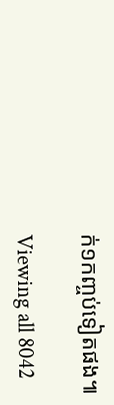ក់១កញ្ចប់ទៀតផង៕

Viewing all 8042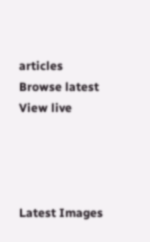articles
Browse latest View live




Latest Images